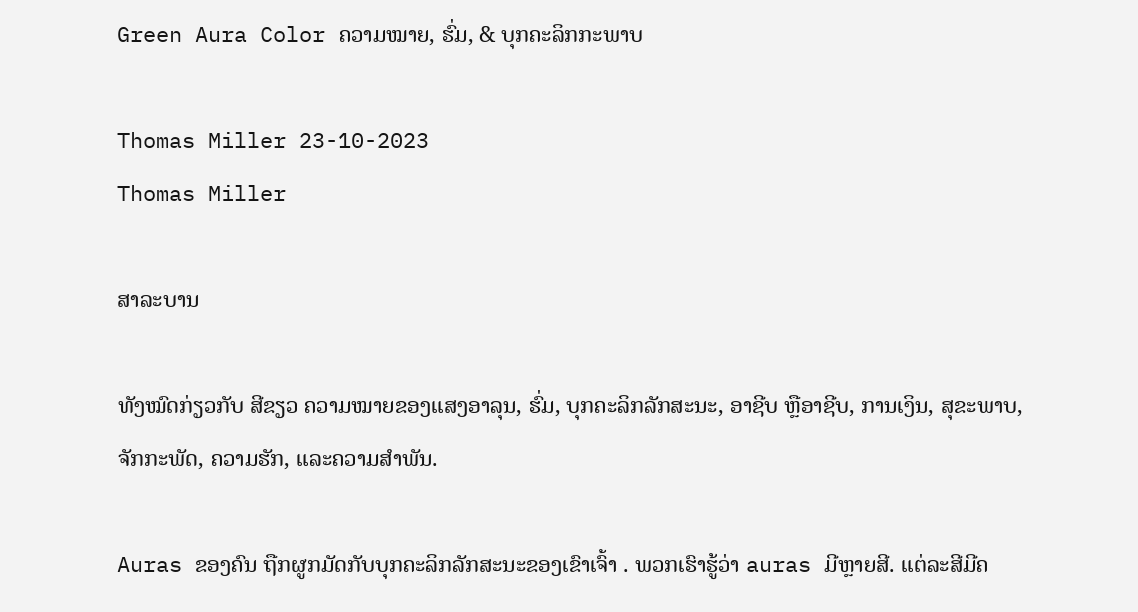Green Aura Color ຄວາມໝາຍ, ຮົ່ມ, & ບຸກຄະລິກກະພາບ

Thomas Miller 23-10-2023
Thomas Miller

ສາລະບານ

ທັງໝົດກ່ຽວກັບ ສີຂຽວ ຄວາມໝາຍຂອງແສງອາລຸນ, ຮົ່ມ, ບຸກຄະລິກລັກສະນະ, ອາຊີບ ຫຼືອາຊີບ, ການເງິນ, ສຸຂະພາບ, ຈັກກະພັດ, ຄວາມຮັກ, ແລະຄວາມສຳພັນ.

Auras ຂອງຄົນ ຖືກຜູກມັດກັບບຸກຄະລິກລັກສະນະຂອງເຂົາເຈົ້າ . ພວກເຮົາຮູ້ວ່າ auras ມີຫຼາຍສີ. ແຕ່ລະສີມີຄ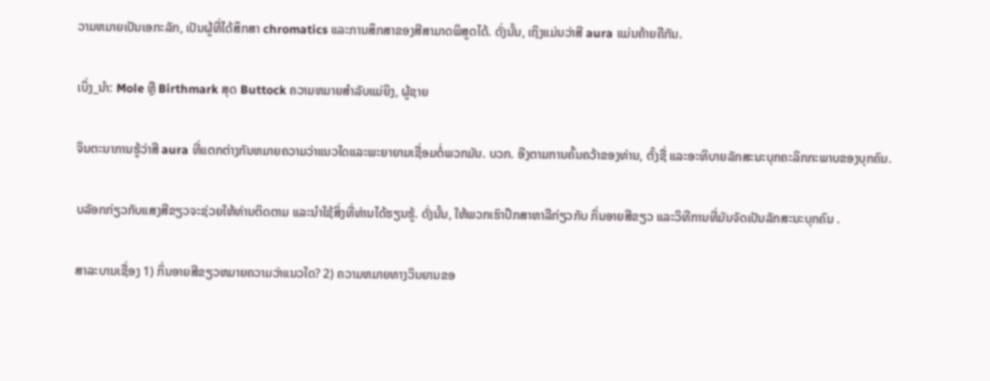ວາມຫມາຍເປັນເອກະລັກ, ເປັນຜູ້ທີ່ໄດ້ສຶກສາ chromatics ແລະການສຶກສາຂອງສີສາມາດພິສູດໄດ້. ດັ່ງນັ້ນ, ເຖິງແມ່ນວ່າສີ aura ແມ່ນຄ້າຍຄືກັນ.

ເບິ່ງ_ນຳ: Mole ຫຼື Birthmark ສຸດ Buttock ຄວາມຫມາຍສໍາລັບແມ່ຍິງ, ຜູ້ຊາຍ

ຈິນຕະນາການຮູ້ວ່າສີ aura ທີ່ແຕກຕ່າງກັນຫມາຍຄວາມວ່າແນວໃດແລະພະຍາຍາມເຊື່ອມຕໍ່ພວກມັນ. ບວກ. ອີງຕາມການຄົ້ນຄວ້າຂອງທ່ານ, ຕັ້ງຊື່ ແລະອະທິບາຍລັກສະນະບຸກຄະລິກກະພາບຂອງບຸກຄົນ.

ບລັອກກ່ຽວກັບແສງສີຂຽວຈະຊ່ວຍໃຫ້ທ່ານຕິດຕາມ ແລະນຳໃຊ້ສິ່ງທີ່ທ່ານໄດ້ຮຽນຮູ້. ດັ່ງນັ້ນ, ໃຫ້ພວກເຮົາປຶກສາຫາລືກ່ຽວກັບ ກິ່ນອາຍສີຂຽວ ແລະວິທີການທີ່ມັນຈັດເປັນລັກສະນະບຸກຄົນ .

ສາລະບານເຊື່ອງ 1) ກິ່ນອາຍສີຂຽວຫມາຍຄວາມວ່າແນວໃດ? 2) ຄວາມຫມາຍທາງວິນຍານຂອ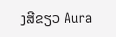ງສີຂຽວ Aura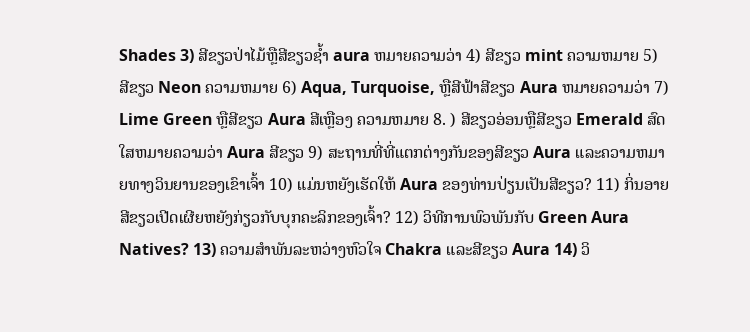Shades 3) ສີຂຽວປ່າໄມ້ຫຼືສີຂຽວຊ້ຳ aura ຫມາຍຄວາມວ່າ 4) ສີຂຽວ mint ຄວາມຫມາຍ 5) ສີຂຽວ Neon ຄວາມຫມາຍ 6) Aqua, Turquoise, ຫຼືສີຟ້າສີຂຽວ Aura ຫມາຍຄວາມວ່າ 7) Lime Green ຫຼືສີຂຽວ Aura ສີເຫຼືອງ ຄວາມຫມາຍ 8. ) ສີຂຽວອ່ອນຫຼືສີຂຽວ Emerald ສົດໃສຫມາຍຄວາມວ່າ Aura ສີຂຽວ 9) ສະຖານທີ່ທີ່ແຕກຕ່າງກັນຂອງສີຂຽວ Aura ແລະຄວາມຫມາຍທາງວິນຍານຂອງເຂົາເຈົ້າ 10) ແມ່ນຫຍັງເຮັດໃຫ້ Aura ຂອງທ່ານປ່ຽນເປັນສີຂຽວ? 11) ກິ່ນອາຍສີຂຽວເປີດເຜີຍຫຍັງກ່ຽວກັບບຸກຄະລິກຂອງເຈົ້າ? 12) ວິທີການພົວພັນກັບ Green Aura Natives? 13) ຄວາມສໍາພັນລະຫວ່າງຫົວໃຈ Chakra ແລະສີຂຽວ Aura 14) ວິ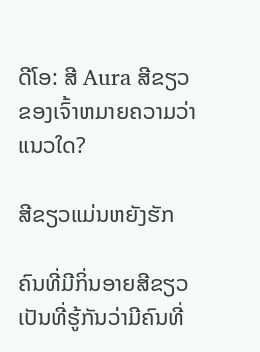ດີໂອ: ສີ Aura ສີຂຽວຂອງເຈົ້າຫມາຍຄວາມວ່າແນວໃດ?

ສີຂຽວແມ່ນຫຍັງຮັກ

ຄົນທີ່ມີກິ່ນອາຍສີຂຽວເປັນທີ່ຮູ້ກັນວ່າມີຄົນທີ່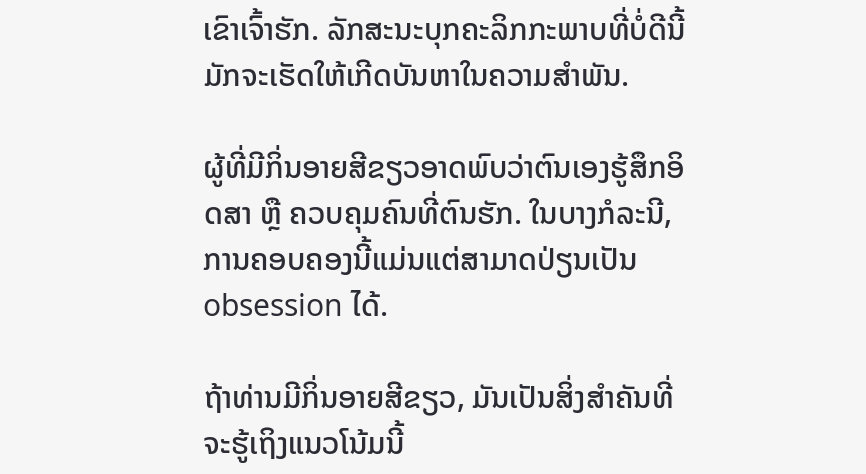ເຂົາເຈົ້າຮັກ. ລັກສະນະບຸກຄະລິກກະພາບທີ່ບໍ່ດີນີ້ມັກຈະເຮັດໃຫ້ເກີດບັນຫາໃນຄວາມສໍາພັນ.

ຜູ້ທີ່ມີກິ່ນອາຍສີຂຽວອາດພົບວ່າຕົນເອງຮູ້ສຶກອິດສາ ຫຼື ຄວບຄຸມຄົນທີ່ຕົນຮັກ. ໃນບາງກໍລະນີ, ການຄອບຄອງນີ້ແມ່ນແຕ່ສາມາດປ່ຽນເປັນ obsession ໄດ້.

ຖ້າທ່ານມີກິ່ນອາຍສີຂຽວ, ມັນເປັນສິ່ງສໍາຄັນທີ່ຈະຮູ້ເຖິງແນວໂນ້ມນີ້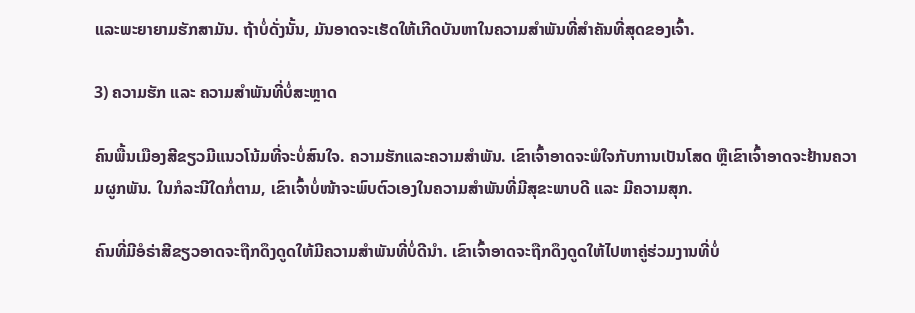ແລະພະຍາຍາມຮັກສາມັນ. ຖ້າບໍ່ດັ່ງນັ້ນ, ມັນອາດຈະເຮັດໃຫ້ເກີດບັນຫາໃນຄວາມສຳພັນທີ່ສຳຄັນທີ່ສຸດຂອງເຈົ້າ.

3) ຄວາມຮັກ ແລະ ຄວາມສຳພັນທີ່ບໍ່ສະຫຼາດ

ຄົນພື້ນເມືອງສີຂຽວມີແນວໂນ້ມທີ່ຈະບໍ່ສົນໃຈ. ຄວາມຮັກແລະຄວາມສໍາພັນ. ເຂົາເຈົ້າອາດຈະພໍໃຈກັບການເປັນໂສດ ຫຼືເຂົາເຈົ້າອາດຈະຢ້ານຄວາມຜູກພັນ. ໃນກໍລະນີໃດກໍ່ຕາມ, ເຂົາເຈົ້າບໍ່ໜ້າຈະພົບຕົວເອງໃນຄວາມສຳພັນທີ່ມີສຸຂະພາບດີ ແລະ ມີຄວາມສຸກ.

ຄົນທີ່ມີອໍຣ່າສີຂຽວອາດຈະຖືກດຶງດູດໃຫ້ມີຄວາມສຳພັນທີ່ບໍ່ດີນຳ. ເຂົາເຈົ້າອາດຈະຖືກດຶງດູດໃຫ້ໄປຫາຄູ່ຮ່ວມງານທີ່ບໍ່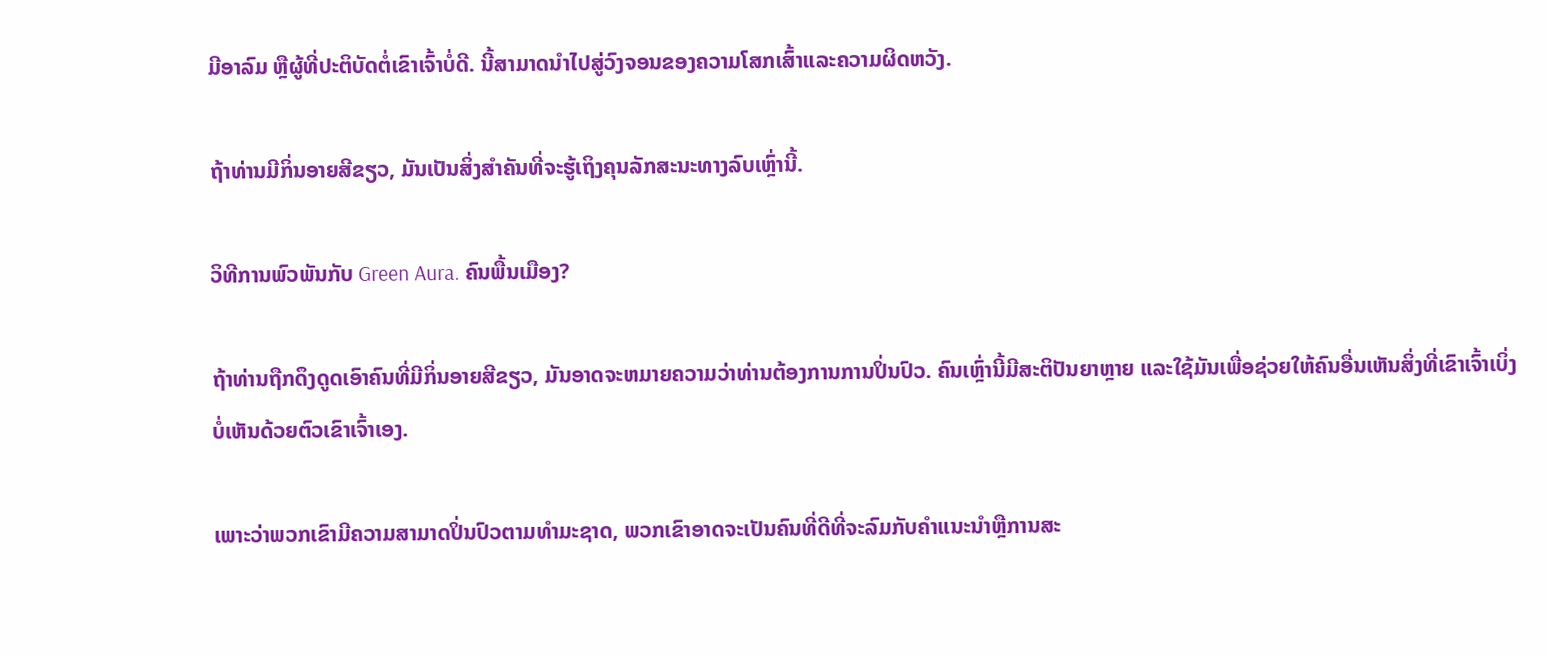ມີອາລົມ ຫຼືຜູ້ທີ່ປະຕິບັດຕໍ່ເຂົາເຈົ້າບໍ່ດີ. ນີ້ສາມາດນໍາໄປສູ່ວົງຈອນຂອງຄວາມໂສກເສົ້າແລະຄວາມຜິດຫວັງ.

ຖ້າທ່ານມີກິ່ນອາຍສີຂຽວ, ມັນເປັນສິ່ງສໍາຄັນທີ່ຈະຮູ້ເຖິງຄຸນລັກສະນະທາງລົບເຫຼົ່ານີ້.

ວິທີການພົວພັນກັບ Green Aura. ຄົນພື້ນເມືອງ?

ຖ້າທ່ານຖືກດຶງດູດເອົາຄົນທີ່ມີກິ່ນອາຍສີຂຽວ, ມັນອາດຈະຫມາຍຄວາມວ່າທ່ານຕ້ອງການການປິ່ນປົວ. ຄົນເຫຼົ່ານີ້ມີສະຕິປັນຍາຫຼາຍ ແລະໃຊ້ມັນເພື່ອຊ່ວຍໃຫ້ຄົນອື່ນເຫັນສິ່ງທີ່ເຂົາເຈົ້າເບິ່ງບໍ່ເຫັນດ້ວຍຕົວເຂົາເຈົ້າເອງ.

ເພາະວ່າພວກເຂົາມີຄວາມສາມາດປິ່ນປົວຕາມທໍາມະຊາດ, ພວກເຂົາອາດຈະເປັນຄົນທີ່ດີທີ່ຈະລົມກັບຄໍາແນະນໍາຫຼືການສະ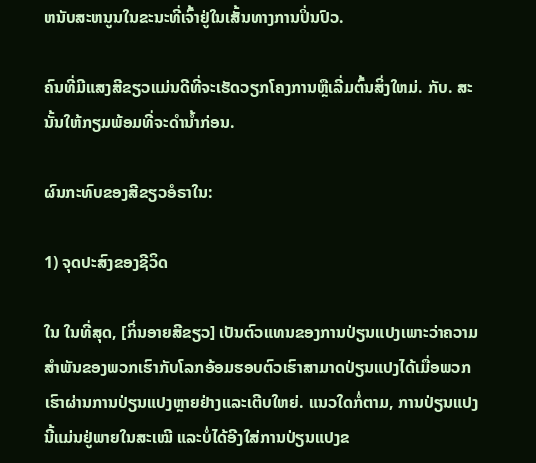ຫນັບສະຫນູນໃນຂະນະທີ່ເຈົ້າຢູ່ໃນເສັ້ນທາງການປິ່ນປົວ.

ຄົນທີ່ມີແສງສີຂຽວແມ່ນດີທີ່ຈະເຮັດວຽກໂຄງການຫຼືເລີ່ມຕົ້ນສິ່ງໃຫມ່. ກັບ. ສະນັ້ນໃຫ້ກຽມພ້ອມທີ່ຈະດຳນ້ຳກ່ອນ.

ຜົນກະທົບຂອງສີຂຽວອໍຣາໃນ:

1) ຈຸດປະສົງຂອງຊີວິດ

ໃນ ໃນທີ່ສຸດ, [ກິ່ນອາຍສີຂຽວ] ເປັນຕົວແທນຂອງການປ່ຽນແປງເພາະວ່າຄວາມສໍາພັນຂອງພວກເຮົາກັບໂລກອ້ອມຮອບຕົວເຮົາສາມາດປ່ຽນແປງໄດ້ເມື່ອພວກເຮົາຜ່ານການປ່ຽນແປງຫຼາຍຢ່າງແລະເຕີບໃຫຍ່. ແນວໃດກໍ່ຕາມ, ການປ່ຽນແປງນີ້ແມ່ນຢູ່ພາຍໃນສະເໝີ ແລະບໍ່ໄດ້ອີງໃສ່ການປ່ຽນແປງຂ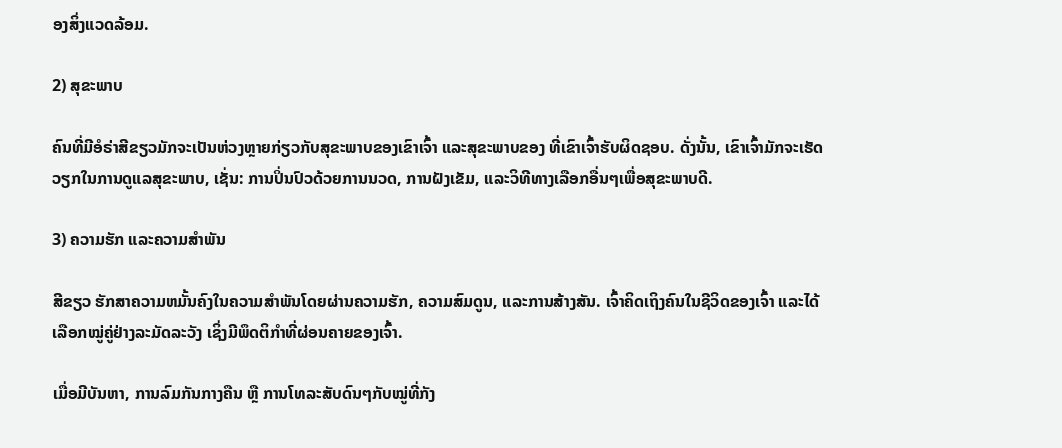ອງສິ່ງແວດລ້ອມ.

2) ສຸຂະພາບ

ຄົນທີ່ມີອໍຣ່າສີຂຽວມັກຈະເປັນຫ່ວງຫຼາຍກ່ຽວກັບສຸຂະພາບຂອງເຂົາເຈົ້າ ແລະສຸຂະພາບຂອງ ທີ່ເຂົາເຈົ້າຮັບຜິດຊອບ. ດັ່ງນັ້ນ, ເຂົາເຈົ້າມັກຈະເຮັດວຽກໃນການດູແລສຸຂະພາບ, ເຊັ່ນ: ການປິ່ນປົວດ້ວຍການນວດ, ການຝັງເຂັມ, ແລະວິທີທາງເລືອກອື່ນໆເພື່ອສຸຂະພາບດີ.

3) ຄວາມຮັກ ແລະຄວາມສໍາພັນ

ສີຂຽວ ຮັກສາຄວາມຫມັ້ນຄົງໃນຄວາມສໍາພັນໂດຍຜ່ານຄວາມຮັກ, ຄວາມສົມດູນ, ແລະການສ້າງສັນ. ເຈົ້າຄິດເຖິງຄົນໃນຊີວິດຂອງເຈົ້າ ແລະໄດ້ເລືອກໝູ່ຄູ່ຢ່າງລະມັດລະວັງ ເຊິ່ງມີພຶດຕິກຳທີ່ຜ່ອນຄາຍຂອງເຈົ້າ.

ເມື່ອມີບັນຫາ, ການລົມກັນກາງຄືນ ຫຼື ການໂທລະສັບດົນໆກັບໝູ່ທີ່ກັງ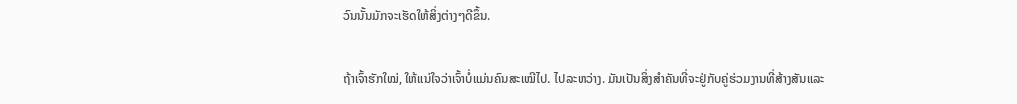ວົນນັ້ນມັກຈະເຮັດໃຫ້ສິ່ງຕ່າງໆດີຂຶ້ນ.

ຖ້າເຈົ້າຮັກໃໝ່, ໃຫ້ແນ່ໃຈວ່າເຈົ້າບໍ່ແມ່ນຄົນສະເໝີໄປ. ໄປລະຫວ່າງ. ມັນເປັນສິ່ງສໍາຄັນທີ່ຈະຢູ່ກັບຄູ່ຮ່ວມງານທີ່ສ້າງສັນແລະ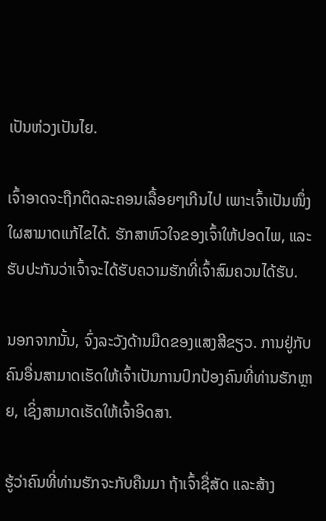ເປັນຫ່ວງເປັນໄຍ.

ເຈົ້າອາດຈະຖືກຕິດລະຄອນເລື້ອຍໆເກີນໄປ ເພາະເຈົ້າເປັນໜຶ່ງໃຜສາມາດແກ້ໄຂໄດ້. ຮັກສາຫົວໃຈຂອງເຈົ້າໃຫ້ປອດໄພ, ແລະຮັບປະກັນວ່າເຈົ້າຈະໄດ້ຮັບຄວາມຮັກທີ່ເຈົ້າສົມຄວນໄດ້ຮັບ.

ນອກຈາກນັ້ນ, ຈົ່ງລະວັງດ້ານມືດຂອງແສງສີຂຽວ. ການຢູ່ກັບຄົນອື່ນສາມາດເຮັດໃຫ້ເຈົ້າເປັນການປົກປ້ອງຄົນທີ່ທ່ານຮັກຫຼາຍ, ເຊິ່ງສາມາດເຮັດໃຫ້ເຈົ້າອິດສາ.

ຮູ້ວ່າຄົນທີ່ທ່ານຮັກຈະກັບຄືນມາ ຖ້າເຈົ້າຊື່ສັດ ແລະສ້າງ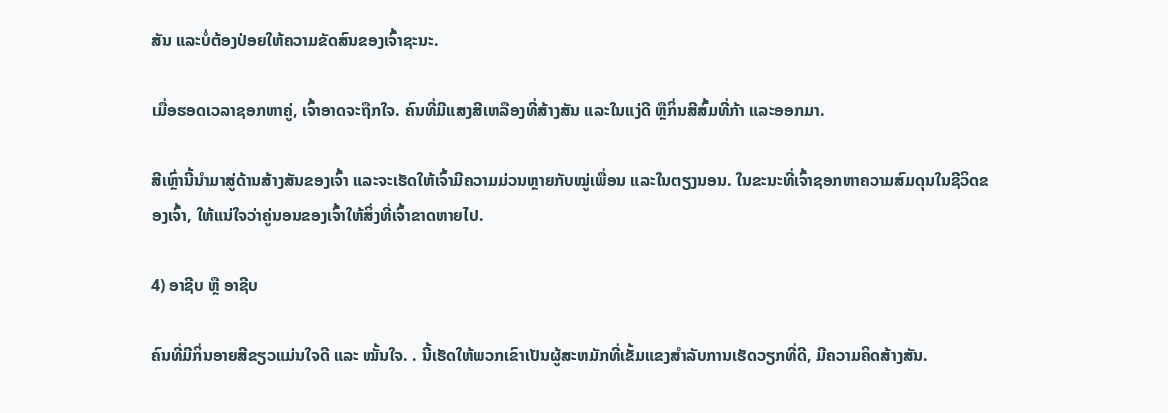ສັນ ແລະບໍ່ຕ້ອງປ່ອຍໃຫ້ຄວາມຂັດສົນຂອງເຈົ້າຊະນະ.

ເມື່ອຮອດເວລາຊອກຫາຄູ່, ເຈົ້າອາດຈະຖືກໃຈ. ຄົນທີ່ມີແສງສີເຫລືອງທີ່ສ້າງສັນ ແລະໃນແງ່ດີ ຫຼືກິ່ນສີສົ້ມທີ່ກ້າ ແລະອອກມາ.

ສີເຫຼົ່ານີ້ນຳມາສູ່ດ້ານສ້າງສັນຂອງເຈົ້າ ແລະຈະເຮັດໃຫ້ເຈົ້າມີຄວາມມ່ວນຫຼາຍກັບໝູ່ເພື່ອນ ແລະໃນຕຽງນອນ. ໃນຂະນະທີ່ເຈົ້າຊອກຫາຄວາມສົມດຸນໃນຊີວິດຂອງເຈົ້າ, ໃຫ້ແນ່ໃຈວ່າຄູ່ນອນຂອງເຈົ້າໃຫ້ສິ່ງທີ່ເຈົ້າຂາດຫາຍໄປ.

4) ອາຊີບ ຫຼື ອາຊີບ

ຄົນທີ່ມີກິ່ນອາຍສີຂຽວແມ່ນໃຈດີ ແລະ ໝັ້ນໃຈ. . ນີ້ເຮັດໃຫ້ພວກເຂົາເປັນຜູ້ສະຫມັກທີ່ເຂັ້ມແຂງສໍາລັບການເຮັດວຽກທີ່ດີ, ມີຄວາມຄິດສ້າງສັນ.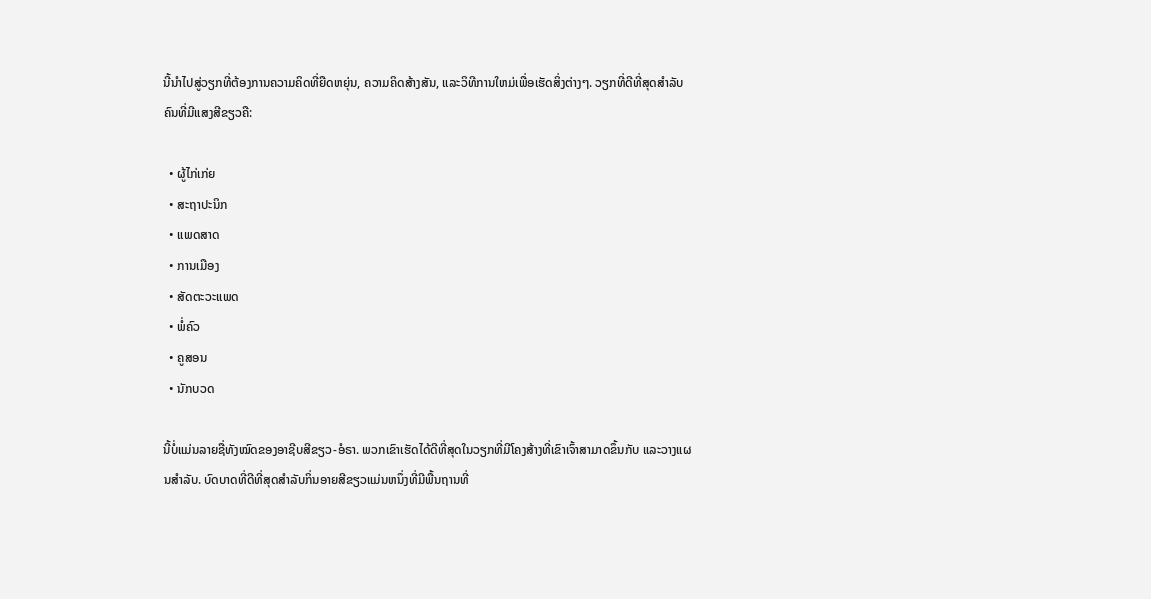ນີ້ນໍາໄປສູ່ວຽກທີ່ຕ້ອງການຄວາມຄິດທີ່ຍືດຫຍຸ່ນ, ຄວາມຄິດສ້າງສັນ, ແລະວິທີການໃຫມ່ເພື່ອເຮັດສິ່ງຕ່າງໆ. ວຽກທີ່ດີທີ່ສຸດສຳລັບຄົນທີ່ມີແສງສີຂຽວຄື:

  • ຜູ້ໄກ່ເກ່ຍ
  • ສະຖາປະນິກ
  • ແພດສາດ
  • ການເມືອງ
  • ສັດຕະວະແພດ
  • ພໍ່ຄົວ
  • ຄູສອນ
  • ນັກບວດ

ນີ້ບໍ່ແມ່ນລາຍຊື່ທັງໝົດຂອງອາຊີບສີຂຽວ-ອໍຣາ. ພວກເຂົາເຮັດໄດ້ດີທີ່ສຸດໃນວຽກທີ່ມີໂຄງສ້າງທີ່ເຂົາເຈົ້າສາມາດຂຶ້ນກັບ ແລະວາງແຜນສໍາລັບ. ບົດບາດທີ່ດີທີ່ສຸດສໍາລັບກິ່ນອາຍສີຂຽວແມ່ນຫນຶ່ງທີ່ມີພື້ນຖານທີ່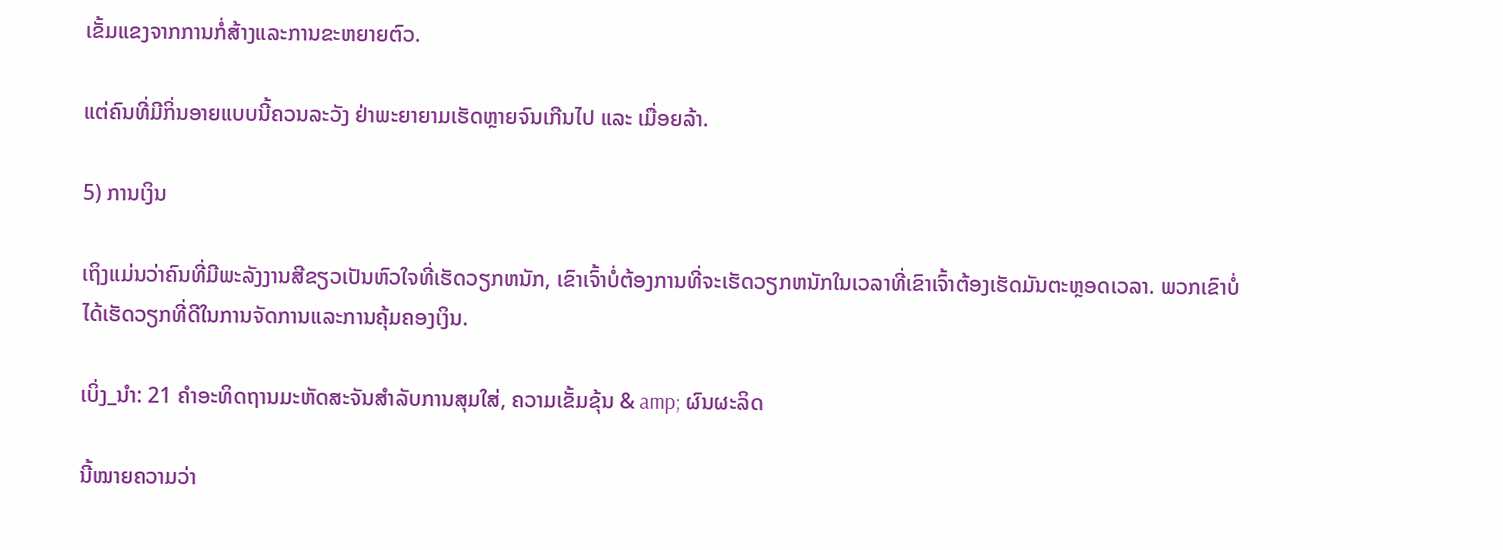ເຂັ້ມແຂງຈາກການກໍ່ສ້າງແລະການຂະຫຍາຍຕົວ.

ແຕ່ຄົນທີ່ມີກິ່ນອາຍແບບນີ້ຄວນລະວັງ ຢ່າພະຍາຍາມເຮັດຫຼາຍຈົນເກີນໄປ ແລະ ເມື່ອຍລ້າ.

5) ການເງິນ

ເຖິງແມ່ນວ່າຄົນທີ່ມີພະລັງງານສີຂຽວເປັນຫົວໃຈທີ່ເຮັດວຽກຫນັກ, ເຂົາເຈົ້າບໍ່ຕ້ອງການທີ່ຈະເຮັດວຽກຫນັກໃນເວລາທີ່ເຂົາເຈົ້າຕ້ອງເຮັດມັນຕະຫຼອດເວລາ. ພວກເຂົາບໍ່ໄດ້ເຮັດວຽກທີ່ດີໃນການຈັດການແລະການຄຸ້ມຄອງເງິນ.

ເບິ່ງ_ນຳ: 21 ຄໍາອະທິດຖານມະຫັດສະຈັນສໍາລັບການສຸມໃສ່, ຄວາມເຂັ້ມຂຸ້ນ & amp; ຜົນຜະລິດ

ນີ້ໝາຍຄວາມວ່າ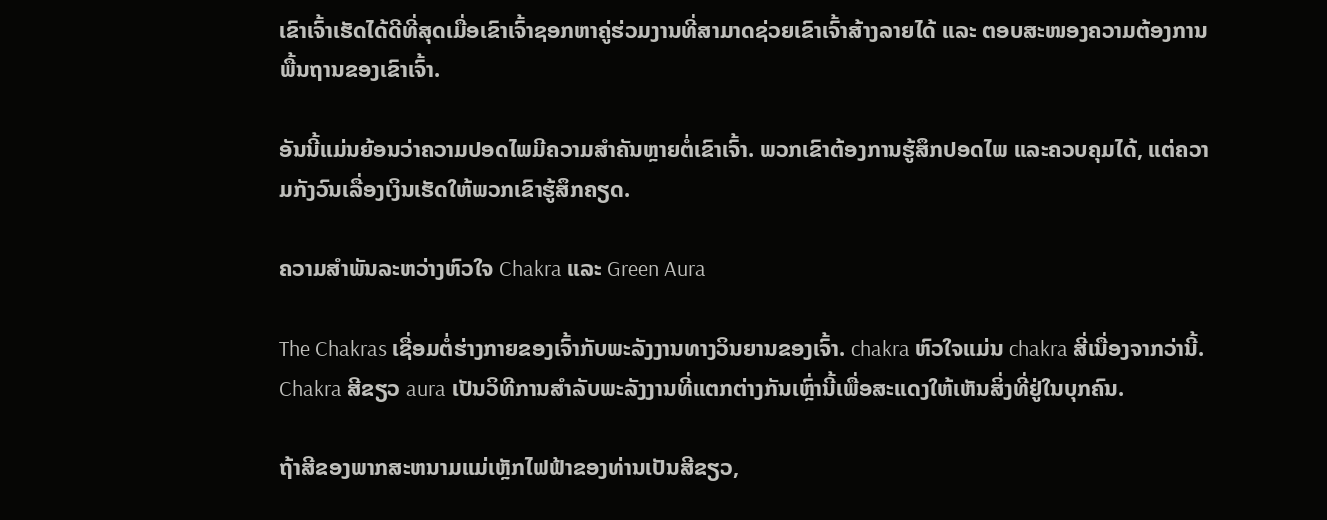ເຂົາເຈົ້າເຮັດໄດ້ດີທີ່ສຸດເມື່ອເຂົາເຈົ້າຊອກຫາຄູ່ຮ່ວມງານທີ່ສາມາດຊ່ວຍເຂົາເຈົ້າສ້າງລາຍໄດ້ ແລະ ຕອບສະໜອງຄວາມຕ້ອງການພື້ນຖານຂອງເຂົາເຈົ້າ.

ອັນນີ້ແມ່ນຍ້ອນວ່າຄວາມປອດໄພມີຄວາມສໍາຄັນຫຼາຍຕໍ່ເຂົາເຈົ້າ. ພວກເຂົາຕ້ອງການຮູ້ສຶກປອດໄພ ແລະຄວບຄຸມໄດ້, ແຕ່ຄວາມກັງວົນເລື່ອງເງິນເຮັດໃຫ້ພວກເຂົາຮູ້ສຶກຄຽດ.

ຄວາມສຳພັນລະຫວ່າງຫົວໃຈ Chakra ແລະ Green Aura

The Chakras ເຊື່ອມຕໍ່ຮ່າງກາຍຂອງເຈົ້າກັບພະລັງງານທາງວິນຍານຂອງເຈົ້າ. chakra ຫົວໃຈແມ່ນ chakra ສີ່ເນື່ອງຈາກວ່ານີ້. Chakra ສີຂຽວ aura ເປັນວິທີການສໍາລັບພະລັງງານທີ່ແຕກຕ່າງກັນເຫຼົ່ານີ້ເພື່ອສະແດງໃຫ້ເຫັນສິ່ງທີ່ຢູ່ໃນບຸກຄົນ.

ຖ້າສີຂອງພາກສະຫນາມແມ່ເຫຼັກໄຟຟ້າຂອງທ່ານເປັນສີຂຽວ,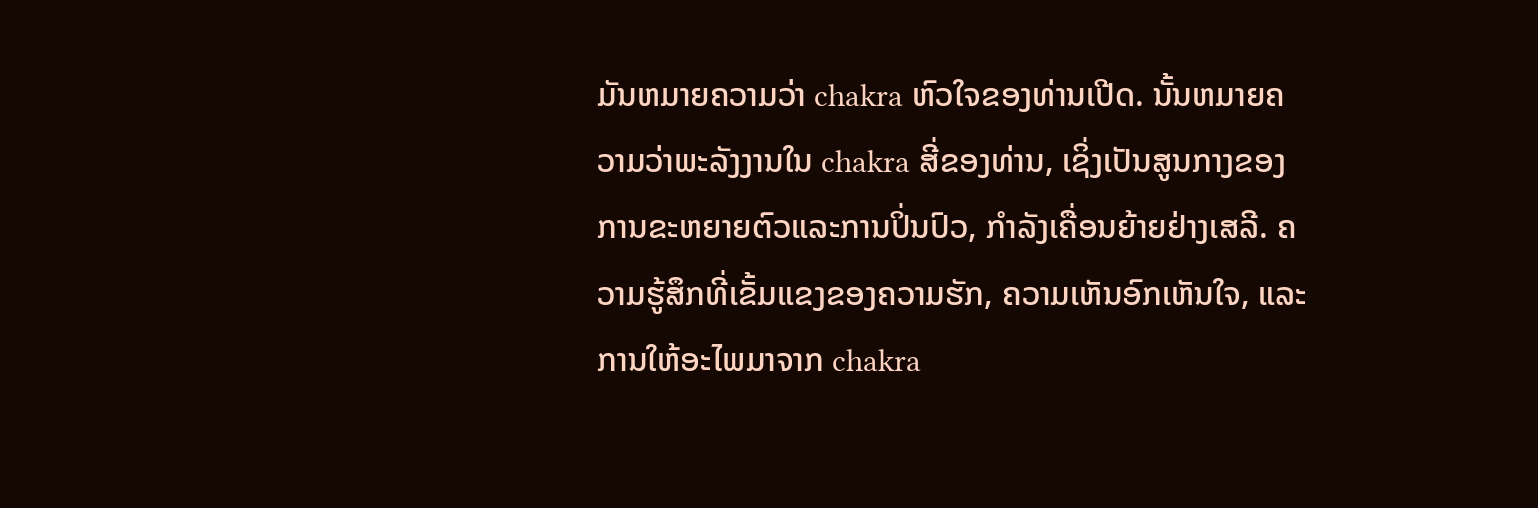ມັນຫມາຍຄວາມວ່າ chakra ຫົວໃຈຂອງທ່ານເປີດ. ນັ້ນຫມາຍຄວາມວ່າພະລັງງານໃນ chakra ສີ່ຂອງທ່ານ, ເຊິ່ງເປັນສູນກາງຂອງການຂະຫຍາຍຕົວແລະການປິ່ນປົວ, ກໍາລັງເຄື່ອນຍ້າຍຢ່າງເສລີ. ຄວາມຮູ້ສຶກທີ່ເຂັ້ມແຂງຂອງຄວາມຮັກ, ຄວາມເຫັນອົກເຫັນໃຈ, ແລະການໃຫ້ອະໄພມາຈາກ chakra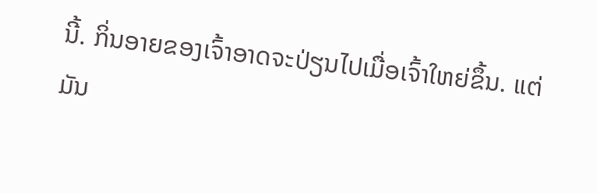ນີ້. ກິ່ນອາຍຂອງເຈົ້າອາດຈະປ່ຽນໄປເມື່ອເຈົ້າໃຫຍ່ຂຶ້ນ. ແຕ່ມັນ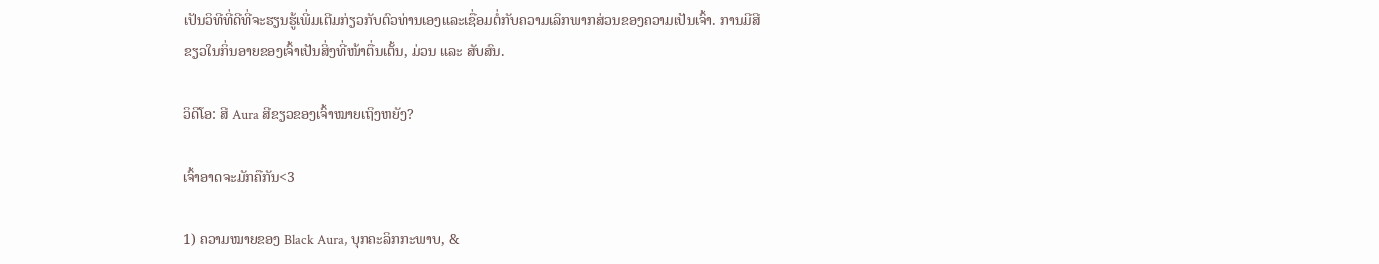ເປັນວິທີທີ່ດີທີ່ຈະຮຽນຮູ້ເພີ່ມເຕີມກ່ຽວກັບຕົວທ່ານເອງແລະເຊື່ອມຕໍ່ກັບຄວາມເລິກພາກສ່ວນຂອງຄວາມເປັນເຈົ້າ. ການມີສີຂຽວໃນກິ່ນອາຍຂອງເຈົ້າເປັນສິ່ງທີ່ໜ້າຕື່ນເຕັ້ນ, ມ່ວນ ແລະ ສັບສົນ.

ວິດີໂອ: ສີ Aura ສີຂຽວຂອງເຈົ້າໝາຍເຖິງຫຍັງ?

ເຈົ້າອາດຈະມັກຄືກັນ<3

1) ຄວາມໝາຍຂອງ Black Aura, ບຸກຄະລິກກະພາບ, &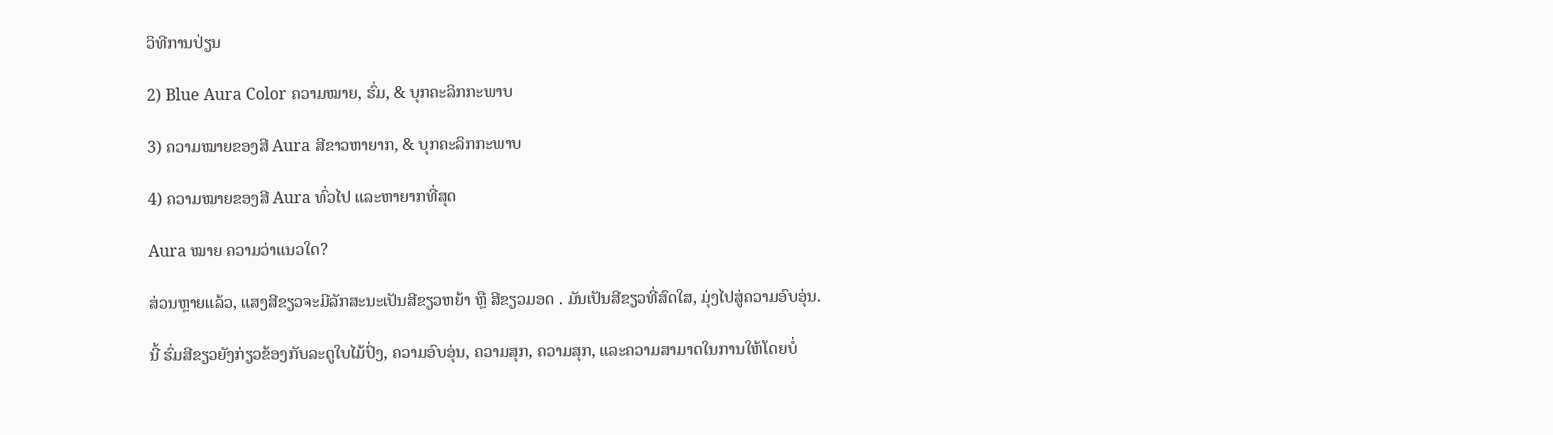ວິທີການປ່ຽນ

2) Blue Aura Color ຄວາມໝາຍ, ຮົ່ມ, & ບຸກຄະລິກກະພາບ

3) ຄວາມໝາຍຂອງສີ Aura ສີຂາວຫາຍາກ, & ບຸກຄະລິກກະພາບ

4) ຄວາມໝາຍຂອງສີ Aura ທົ່ວໄປ ແລະຫາຍາກທີ່ສຸດ

Aura ໝາຍ ຄວາມວ່າແນວໃດ?

ສ່ວນຫຼາຍແລ້ວ, ແສງສີຂຽວຈະມີລັກສະນະເປັນສີຂຽວຫຍ້າ ຫຼື ສີຂຽວມອດ . ມັນເປັນສີຂຽວທີ່ສົດໃສ, ມຸ່ງໄປສູ່ຄວາມອົບອຸ່ນ.

ນີ້ ຮົ່ມສີຂຽວຍັງກ່ຽວຂ້ອງກັບລະດູໃບໄມ້ປົ່ງ, ຄວາມອົບອຸ່ນ, ຄວາມສຸກ, ຄວາມສຸກ, ແລະຄວາມສາມາດໃນການໃຫ້ໂດຍບໍ່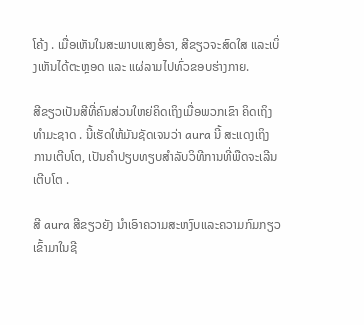ໂຄ້ງ . ເມື່ອເຫັນໃນສະພາບແສງອໍຣາ, ສີຂຽວຈະສົດໃສ ແລະເບິ່ງເຫັນໄດ້ຕະຫຼອດ ແລະ ແຜ່ລາມໄປທົ່ວຂອບຮ່າງກາຍ.

ສີຂຽວເປັນສີທີ່ຄົນສ່ວນໃຫຍ່ຄິດເຖິງເມື່ອພວກເຂົາ ຄິດເຖິງທຳມະຊາດ . ນີ້ເຮັດໃຫ້ມັນຊັດເຈນວ່າ aura ນີ້ ສະແດງເຖິງການເຕີບໂຕ, ເປັນຄໍາປຽບທຽບສໍາລັບວິທີການທີ່ພືດຈະເລີນເຕີບໂຕ .

ສີ aura ສີຂຽວຍັງ ນໍາເອົາຄວາມສະຫງົບແລະຄວາມກົມກຽວເຂົ້າມາໃນຊີ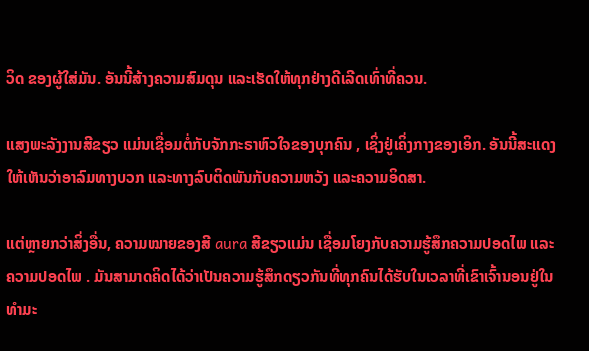ວິດ ຂອງຜູ້ໃສ່ມັນ. ອັນນີ້ສ້າງຄວາມສົມດຸນ ແລະເຮັດໃຫ້ທຸກຢ່າງດີເລີດເທົ່າທີ່ຄວນ.

ແສງພະລັງງານສີຂຽວ ແມ່ນເຊື່ອມຕໍ່ກັບຈັກກະຣາຫົວໃຈຂອງບຸກຄົນ , ເຊິ່ງຢູ່ເຄິ່ງກາງຂອງເອິກ. ອັນນີ້ສະແດງໃຫ້ເຫັນວ່າອາລົມທາງບວກ ແລະທາງລົບຕິດພັນກັບຄວາມຫວັງ ແລະຄວາມອິດສາ.

ແຕ່ຫຼາຍກວ່າສິ່ງອື່ນ, ຄວາມໝາຍຂອງສີ aura ສີຂຽວແມ່ນ ເຊື່ອມໂຍງກັບຄວາມຮູ້ສຶກຄວາມປອດໄພ ແລະຄວາມປອດໄພ . ມັນສາມາດຄິດໄດ້ວ່າເປັນຄວາມຮູ້ສຶກດຽວກັນທີ່ທຸກຄົນໄດ້ຮັບໃນເວລາທີ່ເຂົາເຈົ້ານອນຢູ່ໃນທໍາມະ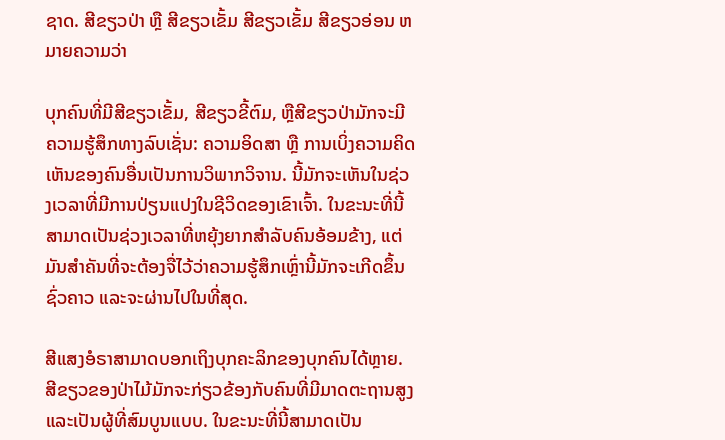ຊາດ. ສີຂຽວປ່າ ຫຼື ສີຂຽວເຂັ້ມ ສີຂຽວເຂັ້ມ ສີຂຽວອ່ອນ ຫມາຍຄວາມວ່າ

ບຸກຄົນທີ່ມີສີຂຽວເຂັ້ມ, ສີຂຽວຂີ້ຕົມ, ຫຼືສີຂຽວປ່າມັກຈະມີຄວາມຮູ້ສຶກທາງລົບເຊັ່ນ: ຄວາມອິດສາ ຫຼື ການເບິ່ງຄວາມຄິດເຫັນຂອງຄົນອື່ນເປັນການວິພາກວິຈານ. ນີ້ມັກຈະເຫັນໃນຊ່ວງເວລາທີ່ມີການປ່ຽນແປງໃນຊີວິດຂອງເຂົາເຈົ້າ. ໃນຂະນະທີ່ນີ້ສາມາດເປັນຊ່ວງເວລາທີ່ຫຍຸ້ງຍາກສຳລັບຄົນອ້ອມຂ້າງ, ແຕ່ມັນສຳຄັນທີ່ຈະຕ້ອງຈື່ໄວ້ວ່າຄວາມຮູ້ສຶກເຫຼົ່ານີ້ມັກຈະເກີດຂຶ້ນຊົ່ວຄາວ ແລະຈະຜ່ານໄປໃນທີ່ສຸດ.

ສີແສງອໍຣາສາມາດບອກເຖິງບຸກຄະລິກຂອງບຸກຄົນໄດ້ຫຼາຍ. ສີຂຽວຂອງປ່າໄມ້ມັກຈະກ່ຽວຂ້ອງກັບຄົນທີ່ມີມາດຕະຖານສູງແລະເປັນຜູ້ທີ່ສົມບູນແບບ. ໃນຂະນະທີ່ນີ້ສາມາດເປັນ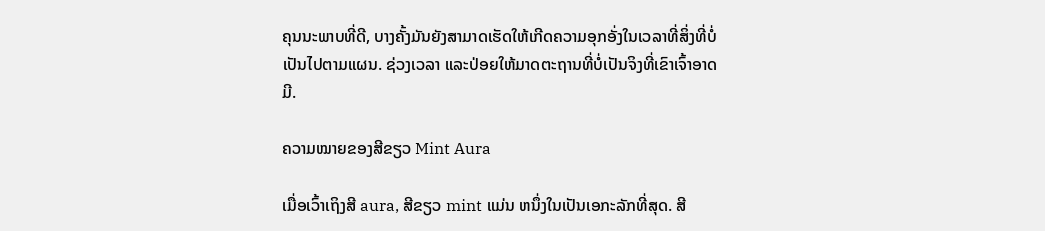ຄຸນນະພາບທີ່ດີ, ບາງຄັ້ງມັນຍັງສາມາດເຮັດໃຫ້ເກີດຄວາມອຸກອັ່ງໃນເວລາທີ່ສິ່ງທີ່ບໍ່ເປັນໄປຕາມແຜນ. ຊ່ວງເວລາ ແລະປ່ອຍໃຫ້ມາດຕະຖານທີ່ບໍ່ເປັນຈິງທີ່ເຂົາເຈົ້າອາດມີ.

ຄວາມໝາຍຂອງສີຂຽວ Mint Aura

ເມື່ອເວົ້າເຖິງສີ aura, ສີຂຽວ mint ແມ່ນ ຫນຶ່ງໃນເປັນເອກະລັກທີ່ສຸດ. ສີ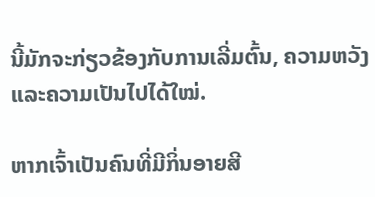ນີ້ມັກຈະກ່ຽວຂ້ອງກັບການເລີ່ມຕົ້ນ, ຄວາມຫວັງ ແລະຄວາມເປັນໄປໄດ້ໃໝ່.

ຫາກເຈົ້າເປັນຄົນທີ່ມີກິ່ນອາຍສີ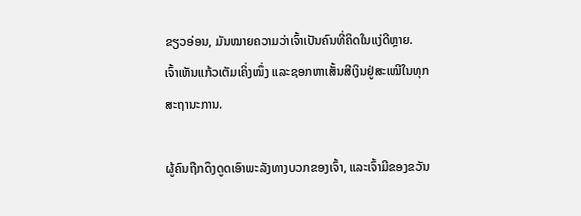ຂຽວອ່ອນ, ມັນໝາຍຄວາມວ່າເຈົ້າເປັນຄົນທີ່ຄິດໃນແງ່ດີຫຼາຍ. ເຈົ້າເຫັນແກ້ວເຕັມເຄິ່ງໜຶ່ງ ແລະຊອກຫາເສັ້ນສີເງິນຢູ່ສະເໝີໃນທຸກສະຖານະການ.

ຜູ້ຄົນຖືກດຶງດູດເອົາພະລັງທາງບວກຂອງເຈົ້າ, ແລະເຈົ້າມີຂອງຂວັນ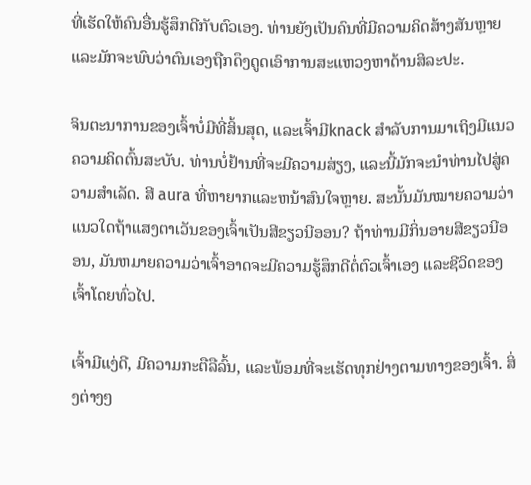ທີ່ເຮັດໃຫ້ຄົນອື່ນຮູ້ສຶກດີກັບຕົວເອງ. ທ່ານຍັງເປັນຄົນທີ່ມີຄວາມຄິດສ້າງສັນຫຼາຍ ແລະມັກຈະພົບວ່າຕົນເອງຖືກດຶງດູດເອົາການສະແຫວງຫາດ້ານສິລະປະ.

ຈິນຕະນາການຂອງເຈົ້າບໍ່ມີທີ່ສິ້ນສຸດ, ແລະເຈົ້າມີknack ສໍາລັບການມາເຖິງມີແນວຄວາມຄິດຕົ້ນສະບັບ. ທ່ານບໍ່ຢ້ານທີ່ຈະມີຄວາມສ່ຽງ, ແລະນີ້ມັກຈະນໍາທ່ານໄປສູ່ຄວາມສໍາເລັດ. ສີ aura ທີ່ຫາຍາກແລະຫນ້າສົນໃຈຫຼາຍ. ສະນັ້ນມັນໝາຍຄວາມວ່າແນວໃດຖ້າແສງຕາເວັນຂອງເຈົ້າເປັນສີຂຽວນີອອນ? ຖ້າທ່ານມີກິ່ນອາຍສີຂຽວນີອອນ, ມັນຫມາຍຄວາມວ່າເຈົ້າອາດຈະມີຄວາມຮູ້ສຶກດີຕໍ່ຕົວເຈົ້າເອງ ແລະຊີວິດຂອງເຈົ້າໂດຍທົ່ວໄປ.

ເຈົ້າມີແງ່ດີ, ມີຄວາມກະຕືລືລົ້ນ, ແລະພ້ອມທີ່ຈະເຮັດທຸກຢ່າງຕາມທາງຂອງເຈົ້າ. ສິ່ງຕ່າງໆ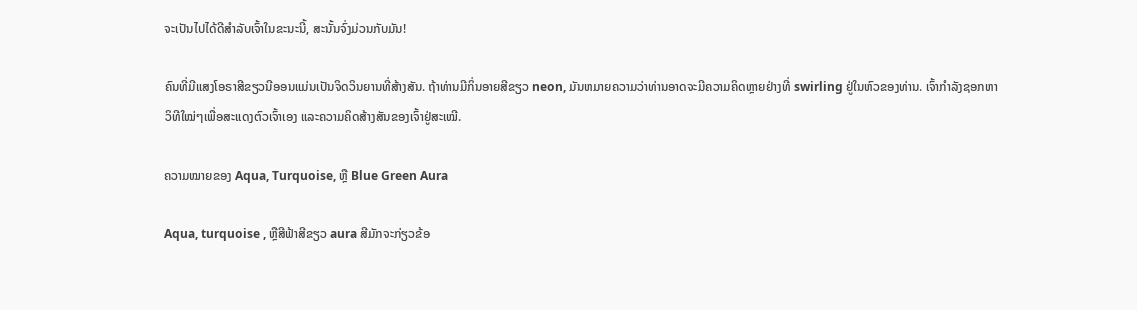ຈະເປັນໄປໄດ້ດີສຳລັບເຈົ້າໃນຂະນະນີ້, ສະນັ້ນຈົ່ງມ່ວນກັບມັນ!

ຄົນທີ່ມີແສງໂອຣາສີຂຽວນີອອນແມ່ນເປັນຈິດວິນຍານທີ່ສ້າງສັນ. ຖ້າທ່ານມີກິ່ນອາຍສີຂຽວ neon, ມັນຫມາຍຄວາມວ່າທ່ານອາດຈະມີຄວາມຄິດຫຼາຍຢ່າງທີ່ swirling ຢູ່ໃນຫົວຂອງທ່ານ. ເຈົ້າກໍາລັງຊອກຫາວິທີໃໝ່ໆເພື່ອສະແດງຕົວເຈົ້າເອງ ແລະຄວາມຄິດສ້າງສັນຂອງເຈົ້າຢູ່ສະເໝີ.

ຄວາມໝາຍຂອງ Aqua, Turquoise, ຫຼື Blue Green Aura

Aqua, turquoise , ຫຼືສີຟ້າສີຂຽວ aura ສີມັກຈະກ່ຽວຂ້ອ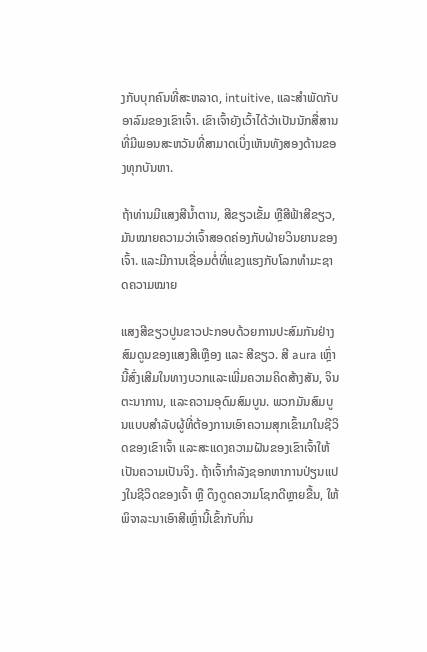ງກັບບຸກຄົນທີ່ສະຫລາດ, intuitive, ແລະສໍາພັດກັບອາລົມຂອງເຂົາເຈົ້າ. ເຂົາເຈົ້າຍັງເວົ້າໄດ້ວ່າເປັນນັກສື່ສານທີ່ມີພອນສະຫວັນທີ່ສາມາດເບິ່ງເຫັນທັງສອງດ້ານຂອງທຸກບັນຫາ.

ຖ້າທ່ານມີແສງສີນໍ້າຕານ, ສີຂຽວເຂັ້ມ ຫຼືສີຟ້າສີຂຽວ, ມັນໝາຍຄວາມວ່າເຈົ້າສອດຄ່ອງກັບຝ່າຍວິນຍານຂອງເຈົ້າ. ແລະມີການເຊື່ອມຕໍ່ທີ່ແຂງແຮງກັບໂລກທໍາມະຊາດຄວາມໝາຍ

ແສງສີຂຽວປູນຂາວປະກອບດ້ວຍການປະສົມກັນຢ່າງສົມດູນຂອງແສງສີເຫຼືອງ ແລະ ສີຂຽວ. ສີ aura ເຫຼົ່ານີ້ສົ່ງເສີມໃນທາງບວກແລະເພີ່ມຄວາມຄິດສ້າງສັນ, ຈິນຕະນາການ, ແລະຄວາມອຸດົມສົມບູນ. ພວກມັນສົມບູນແບບສໍາລັບຜູ້ທີ່ຕ້ອງການເອົາຄວາມສຸກເຂົ້າມາໃນຊີວິດຂອງເຂົາເຈົ້າ ແລະສະແດງຄວາມຝັນຂອງເຂົາເຈົ້າໃຫ້ເປັນຄວາມເປັນຈິງ. ຖ້າເຈົ້າກຳລັງຊອກຫາການປ່ຽນແປງໃນຊີວິດຂອງເຈົ້າ ຫຼື ດຶງດູດຄວາມໂຊກດີຫຼາຍຂື້ນ, ໃຫ້ພິຈາລະນາເອົາສີເຫຼົ່ານີ້ເຂົ້າກັບກິ່ນ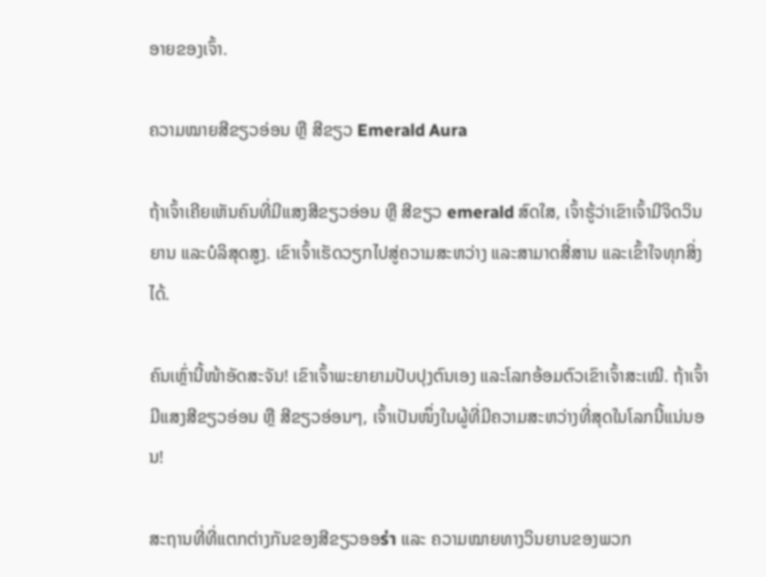ອາຍຂອງເຈົ້າ.

ຄວາມໝາຍສີຂຽວອ່ອນ ຫຼື ສີຂຽວ Emerald Aura

ຖ້າເຈົ້າເຄີຍເຫັນຄົນທີ່ມີແສງສີຂຽວອ່ອນ ຫຼື ສີຂຽວ emerald ສົດໃສ, ເຈົ້າຮູ້ວ່າເຂົາເຈົ້າມີຈິດວິນຍານ ແລະບໍລິສຸດສູງ. ເຂົາເຈົ້າເຮັດວຽກໄປສູ່ຄວາມສະຫວ່າງ ແລະສາມາດສື່ສານ ແລະເຂົ້າໃຈທຸກສິ່ງໄດ້.

ຄົນເຫຼົ່ານີ້ໜ້າອັດສະຈັນ! ເຂົາເຈົ້າພະຍາຍາມປັບປຸງຕົນເອງ ແລະໂລກອ້ອມຕົວເຂົາເຈົ້າສະເໝີ. ຖ້າເຈົ້າມີແສງສີຂຽວອ່ອນ ຫຼື ສີຂຽວອ່ອນໆ, ເຈົ້າເປັນໜຶ່ງໃນຜູ້ທີ່ມີຄວາມສະຫວ່າງທີ່ສຸດໃນໂລກນີ້ແນ່ນອນ!

ສະຖານທີ່ທີ່ແຕກຕ່າງກັນຂອງສີຂຽວອອร่า ແລະ ຄວາມໝາຍທາງວິນຍານຂອງພວກ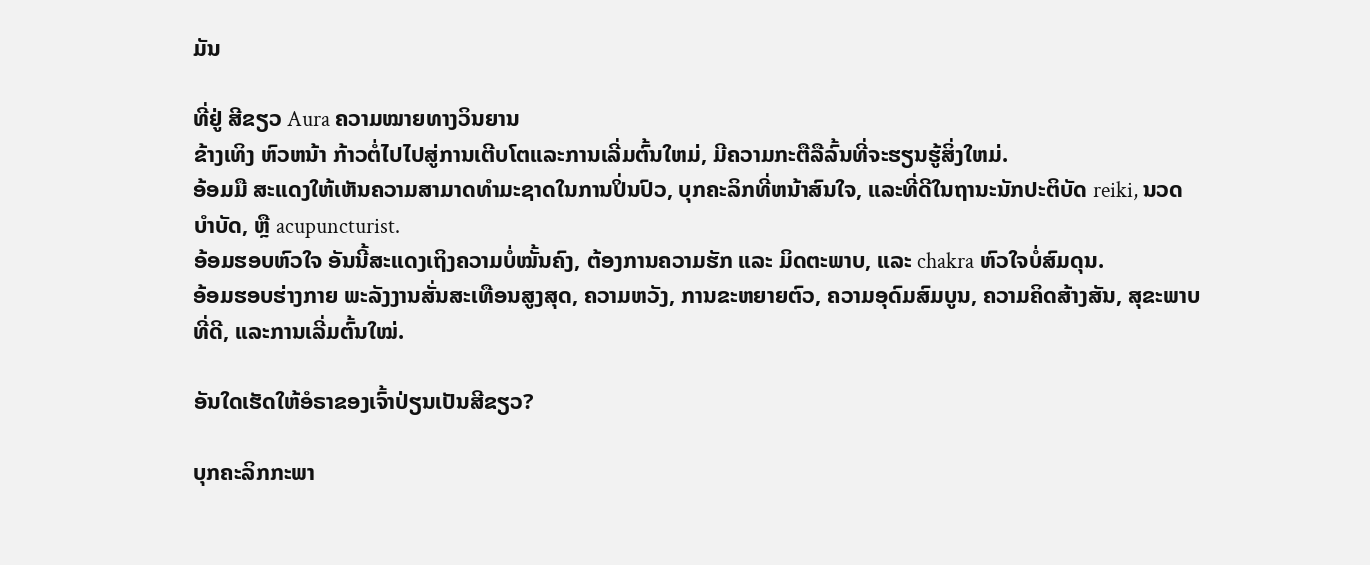ມັນ

ທີ່ຢູ່ ສີຂຽວ Aura ຄວາມໝາຍທາງວິນຍານ
ຂ້າງເທິງ ຫົວຫນ້າ ກ້າວຕໍ່ໄປໄປສູ່ການເຕີບໂຕແລະການເລີ່ມຕົ້ນໃຫມ່, ມີຄວາມກະຕືລືລົ້ນທີ່ຈະຮຽນຮູ້ສິ່ງໃຫມ່.
ອ້ອມມື ສະແດງໃຫ້ເຫັນຄວາມສາມາດທໍາມະຊາດໃນການປິ່ນປົວ, ບຸກຄະລິກທີ່ຫນ້າສົນໃຈ, ແລະທີ່ດີໃນຖານະນັກປະຕິບັດ reiki, ນວດບໍາບັດ, ຫຼື acupuncturist.
ອ້ອມຮອບຫົວໃຈ ອັນນີ້ສະແດງເຖິງຄວາມບໍ່ໝັ້ນຄົງ, ຕ້ອງການຄວາມຮັກ ແລະ ມິດຕະພາບ, ແລະ chakra ຫົວໃຈບໍ່ສົມດຸນ.
ອ້ອມຮອບຮ່າງກາຍ ພະລັງງານສັ່ນສະເທືອນສູງສຸດ, ຄວາມຫວັງ, ການຂະຫຍາຍຕົວ, ຄວາມອຸດົມສົມບູນ, ຄວາມຄິດສ້າງສັນ, ສຸຂະພາບທີ່ດີ, ແລະການເລີ່ມຕົ້ນໃໝ່.

ອັນໃດເຮັດໃຫ້ອໍຣາຂອງເຈົ້າປ່ຽນເປັນສີຂຽວ?

ບຸກຄະລິກກະພາ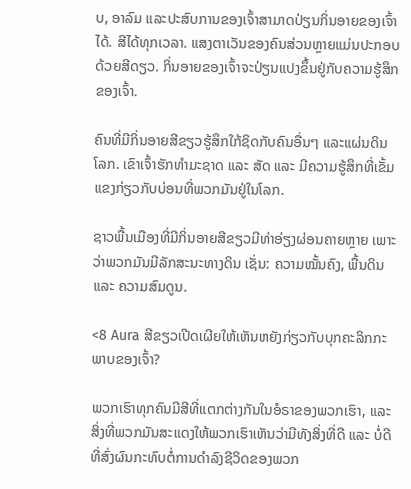ບ, ອາລົມ ແລະປະສົບການຂອງເຈົ້າສາມາດປ່ຽນກິ່ນອາຍຂອງເຈົ້າໄດ້. ສີໄດ້ທຸກເວລາ. ແສງຕາເວັນຂອງຄົນສ່ວນຫຼາຍແມ່ນປະກອບດ້ວຍສີດຽວ. ກິ່ນອາຍຂອງເຈົ້າຈະປ່ຽນແປງຂຶ້ນຢູ່ກັບຄວາມຮູ້ສຶກຂອງເຈົ້າ.

ຄົນທີ່ມີກິ່ນອາຍສີຂຽວຮູ້ສຶກໃກ້ຊິດກັບຄົນອື່ນໆ ແລະແຜ່ນດິນໂລກ. ເຂົາເຈົ້າຮັກທຳມະຊາດ ແລະ ສັດ ແລະ ມີຄວາມຮູ້ສຶກທີ່ເຂັ້ມແຂງກ່ຽວກັບບ່ອນທີ່ພວກມັນຢູ່ໃນໂລກ.

ຊາວພື້ນເມືອງທີ່ມີກິ່ນອາຍສີຂຽວມີທ່າອ່ຽງຜ່ອນຄາຍຫຼາຍ ເພາະວ່າພວກມັນມີລັກສະນະທາງດິນ ເຊັ່ນ: ຄວາມໝັ້ນຄົງ, ພື້ນດິນ ແລະ ຄວາມສົມດູນ.

<8 Aura ສີຂຽວເປີດເຜີຍໃຫ້ເຫັນຫຍັງກ່ຽວກັບບຸກຄະລິກກະພາບຂອງເຈົ້າ?

ພວກເຮົາທຸກຄົນມີສີທີ່ແຕກຕ່າງກັນໃນອໍຣາຂອງພວກເຮົາ, ແລະສິ່ງທີ່ພວກມັນສະແດງໃຫ້ພວກເຮົາເຫັນວ່າມີທັງສິ່ງທີ່ດີ ແລະ ບໍ່ດີທີ່ສົ່ງຜົນກະທົບຕໍ່ການດໍາລົງຊີວິດຂອງພວກ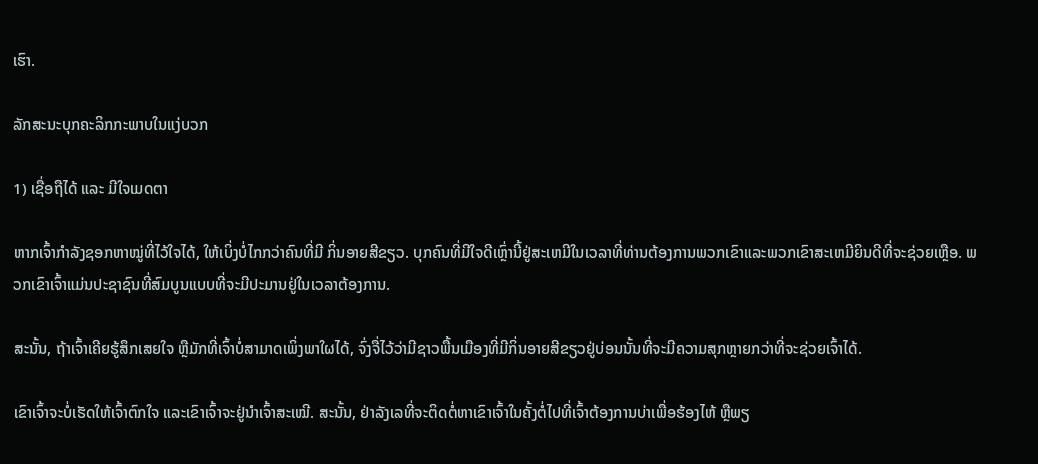ເຮົາ.

ລັກສະນະບຸກຄະລິກກະພາບໃນແງ່ບວກ

1) ເຊື່ອຖືໄດ້ ແລະ ມີໃຈເມດຕາ

ຫາກເຈົ້າກຳລັງຊອກຫາໝູ່ທີ່ໄວ້ໃຈໄດ້, ໃຫ້ເບິ່ງບໍ່ໄກກວ່າຄົນທີ່ມີ ກິ່ນອາຍສີຂຽວ. ບຸກຄົນທີ່ມີໃຈດີເຫຼົ່ານີ້ຢູ່ສະເຫມີໃນເວລາທີ່ທ່ານຕ້ອງການພວກເຂົາແລະພວກເຂົາສະເຫມີຍິນດີທີ່ຈະຊ່ວຍເຫຼືອ. ພວກເຂົາເຈົ້າແມ່ນປະຊາຊົນທີ່ສົມບູນແບບທີ່ຈະມີປະມານຢູ່ໃນເວລາຕ້ອງການ.

ສະນັ້ນ, ຖ້າເຈົ້າເຄີຍຮູ້ສຶກເສຍໃຈ ຫຼືມັກທີ່ເຈົ້າບໍ່ສາມາດເພິ່ງພາໃຜໄດ້, ຈົ່ງຈື່ໄວ້ວ່າມີຊາວພື້ນເມືອງທີ່ມີກິ່ນອາຍສີຂຽວຢູ່ບ່ອນນັ້ນທີ່ຈະມີຄວາມສຸກຫຼາຍກວ່າທີ່ຈະຊ່ວຍເຈົ້າໄດ້.

ເຂົາເຈົ້າຈະບໍ່ເຮັດໃຫ້ເຈົ້າຕົກໃຈ ແລະເຂົາເຈົ້າຈະຢູ່ນຳເຈົ້າສະເໝີ. ສະນັ້ນ, ຢ່າລັງເລທີ່ຈະຕິດຕໍ່ຫາເຂົາເຈົ້າໃນຄັ້ງຕໍ່ໄປທີ່ເຈົ້າຕ້ອງການບ່າເພື່ອຮ້ອງໄຫ້ ຫຼືພຽ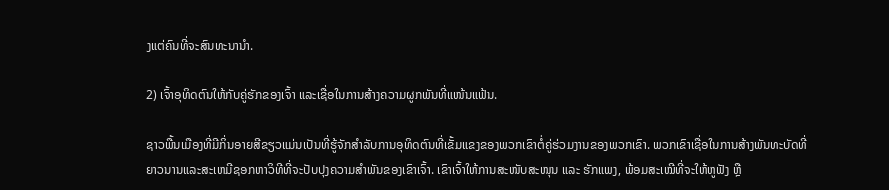ງແຕ່ຄົນທີ່ຈະສົນທະນານຳ.

2) ເຈົ້າອຸທິດຕົນໃຫ້ກັບຄູ່ຮັກຂອງເຈົ້າ ແລະເຊື່ອໃນການສ້າງຄວາມຜູກພັນທີ່ແໜ້ນແຟ້ນ.

ຊາວພື້ນເມືອງທີ່ມີກິ່ນອາຍສີຂຽວແມ່ນເປັນທີ່ຮູ້ຈັກສໍາລັບການອຸທິດຕົນທີ່ເຂັ້ມແຂງຂອງພວກເຂົາຕໍ່ຄູ່ຮ່ວມງານຂອງພວກເຂົາ. ພວກເຂົາເຊື່ອໃນການສ້າງພັນທະບັດທີ່ຍາວນານແລະສະເຫມີຊອກຫາວິທີທີ່ຈະປັບປຸງຄວາມສໍາພັນຂອງເຂົາເຈົ້າ. ເຂົາເຈົ້າໃຫ້ການສະໜັບສະໜຸນ ແລະ ຮັກແພງ, ພ້ອມສະເໝີທີ່ຈະໃຫ້ຫູຟັງ ຫຼື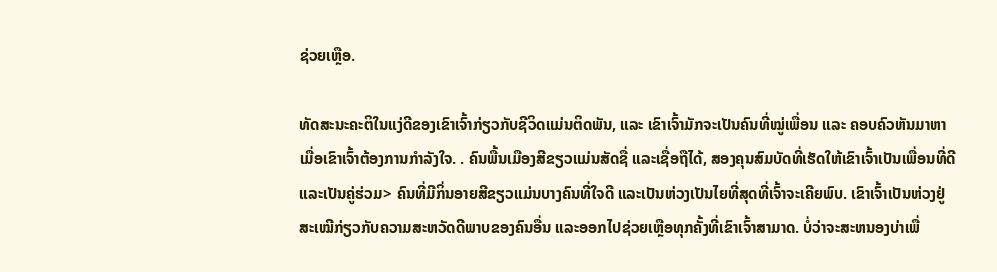ຊ່ວຍເຫຼືອ.

ທັດສະນະຄະຕິໃນແງ່ດີຂອງເຂົາເຈົ້າກ່ຽວກັບຊີວິດແມ່ນຕິດພັນ, ແລະ ເຂົາເຈົ້າມັກຈະເປັນຄົນທີ່ໝູ່ເພື່ອນ ແລະ ຄອບຄົວຫັນມາຫາເມື່ອເຂົາເຈົ້າຕ້ອງການກຳລັງໃຈ. . ຄົນພື້ນເມືອງສີຂຽວແມ່ນສັດຊື່ ແລະເຊື່ອຖືໄດ້, ສອງຄຸນສົມບັດທີ່ເຮັດໃຫ້ເຂົາເຈົ້າເປັນເພື່ອນທີ່ດີ ແລະເປັນຄູ່ຮ່ວມ> ຄົນທີ່ມີກິ່ນອາຍສີຂຽວແມ່ນບາງຄົນທີ່ໃຈດີ ແລະເປັນຫ່ວງເປັນໄຍທີ່ສຸດທີ່ເຈົ້າຈະເຄີຍພົບ. ເຂົາເຈົ້າເປັນຫ່ວງຢູ່ສະເໝີກ່ຽວກັບຄວາມສະຫວັດດີພາບຂອງຄົນອື່ນ ແລະອອກໄປຊ່ວຍເຫຼືອທຸກຄັ້ງທີ່ເຂົາເຈົ້າສາມາດ. ບໍ່ວ່າຈະສະຫນອງບ່າເພື່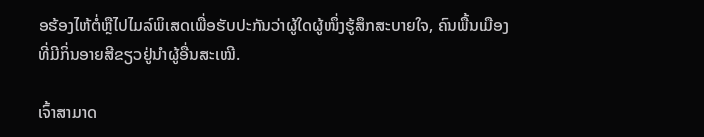ອຮ້ອງໄຫ້ຕໍ່ຫຼືໄປໄມລ໌ພິເສດເພື່ອຮັບປະກັນວ່າຜູ້ໃດຜູ້ໜຶ່ງຮູ້ສຶກສະບາຍໃຈ, ຄົນພື້ນເມືອງທີ່ມີກິ່ນອາຍສີຂຽວຢູ່ນຳຜູ້ອື່ນສະເໝີ.

ເຈົ້າສາມາດ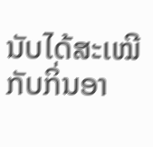ນັບໄດ້ສະເໝີກັບກິ່ນອາ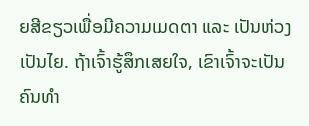ຍສີຂຽວເພື່ອມີຄວາມເມດຕາ ແລະ ເປັນຫ່ວງເປັນໄຍ. ຖ້າເຈົ້າຮູ້ສຶກເສຍໃຈ, ເຂົາເຈົ້າຈະເປັນຄົນທຳ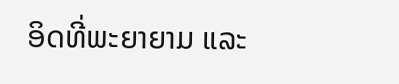ອິດທີ່ພະຍາຍາມ ແລະ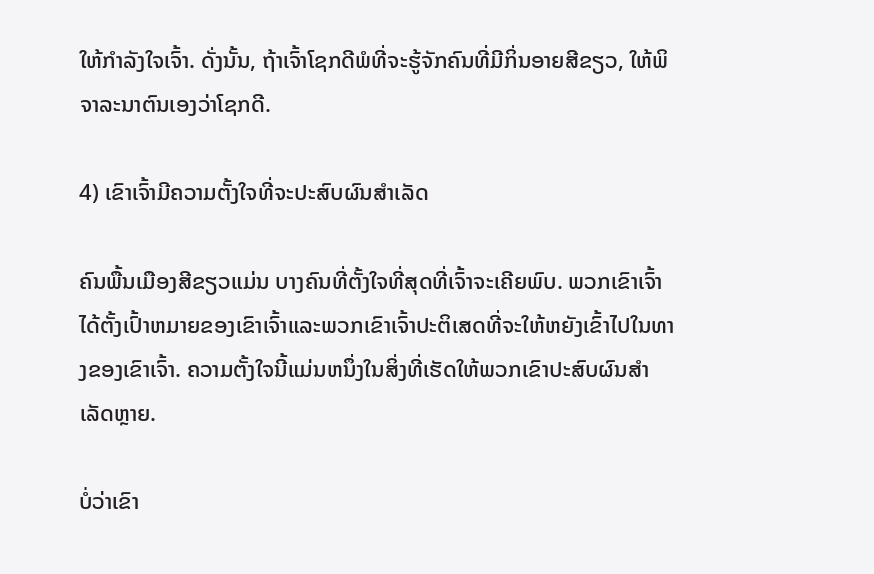ໃຫ້ກຳລັງໃຈເຈົ້າ. ດັ່ງນັ້ນ, ຖ້າເຈົ້າໂຊກດີພໍທີ່ຈະຮູ້ຈັກຄົນທີ່ມີກິ່ນອາຍສີຂຽວ, ໃຫ້ພິຈາລະນາຕົນເອງວ່າໂຊກດີ.

4) ເຂົາເຈົ້າມີຄວາມຕັ້ງໃຈທີ່ຈະປະສົບຜົນສໍາເລັດ

ຄົນພື້ນເມືອງສີຂຽວແມ່ນ ບາງຄົນທີ່ຕັ້ງໃຈທີ່ສຸດທີ່ເຈົ້າຈະເຄີຍພົບ. ພວກເຂົາເຈົ້າໄດ້ຕັ້ງເປົ້າຫມາຍຂອງເຂົາເຈົ້າແລະພວກເຂົາເຈົ້າປະຕິເສດທີ່ຈະໃຫ້ຫຍັງເຂົ້າໄປໃນທາງຂອງເຂົາເຈົ້າ. ຄວາມຕັ້ງໃຈນີ້ແມ່ນຫນຶ່ງໃນສິ່ງທີ່ເຮັດໃຫ້ພວກເຂົາປະສົບຜົນສໍາເລັດຫຼາຍ.

ບໍ່ວ່າເຂົາ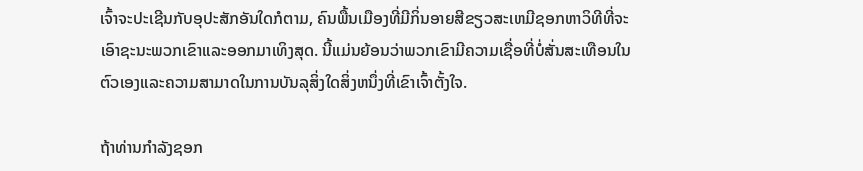ເຈົ້າຈະປະເຊີນກັບອຸປະສັກອັນໃດກໍຕາມ, ຄົນພື້ນເມືອງທີ່ມີກິ່ນອາຍສີຂຽວສະເຫມີຊອກຫາວິທີທີ່ຈະເອົາຊະນະພວກເຂົາແລະອອກມາເທິງສຸດ. ນີ້ແມ່ນຍ້ອນວ່າພວກເຂົາມີຄວາມເຊື່ອທີ່ບໍ່ສັ່ນສະເທືອນໃນຕົວເອງແລະຄວາມສາມາດໃນການບັນລຸສິ່ງໃດສິ່ງຫນຶ່ງທີ່ເຂົາເຈົ້າຕັ້ງໃຈ.

ຖ້າທ່ານກໍາລັງຊອກ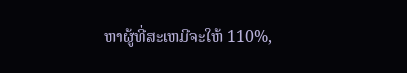ຫາຜູ້ທີ່ສະເຫມີຈະໃຫ້ 110%,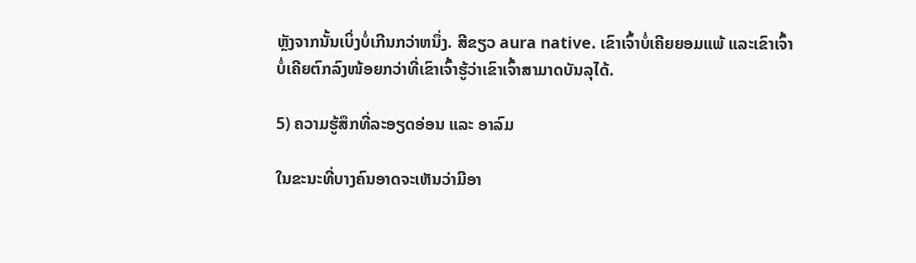ຫຼັງຈາກນັ້ນເບິ່ງບໍ່ເກີນກວ່າຫນຶ່ງ. ສີຂຽວ aura native. ເຂົາເຈົ້າບໍ່ເຄີຍຍອມແພ້ ແລະເຂົາເຈົ້າບໍ່ເຄີຍຕົກລົງໜ້ອຍກວ່າທີ່ເຂົາເຈົ້າຮູ້ວ່າເຂົາເຈົ້າສາມາດບັນລຸໄດ້.

5) ຄວາມຮູ້ສຶກທີ່ລະອຽດອ່ອນ ແລະ ອາລົມ

ໃນຂະນະທີ່ບາງຄົນອາດຈະເຫັນວ່າມີອາ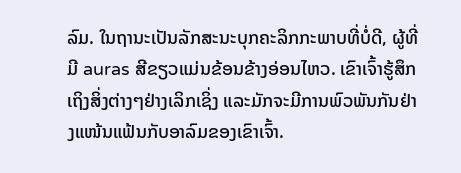ລົມ. ໃນຖານະເປັນລັກສະນະບຸກຄະລິກກະພາບທີ່ບໍ່ດີ, ຜູ້ທີ່ມີ auras ສີຂຽວແມ່ນຂ້ອນຂ້າງອ່ອນໄຫວ. ເຂົາເຈົ້າຮູ້ສຶກເຖິງສິ່ງຕ່າງໆຢ່າງເລິກເຊິ່ງ ແລະມັກຈະມີການພົວພັນກັນຢ່າງແໜ້ນແຟ້ນກັບອາລົມຂອງເຂົາເຈົ້າ.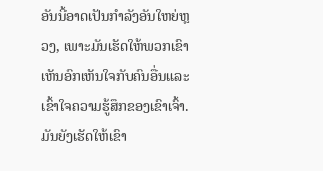ອັນນີ້ອາດເປັນກຳລັງອັນໃຫຍ່ຫຼວງ, ເພາະມັນເຮັດໃຫ້ພວກເຂົາເຫັນອົກເຫັນໃຈກັບຄົນອື່ນແລະເຂົ້າໃຈຄວາມຮູ້ສຶກຂອງເຂົາເຈົ້າ. ມັນຍັງເຮັດໃຫ້ເຂົາ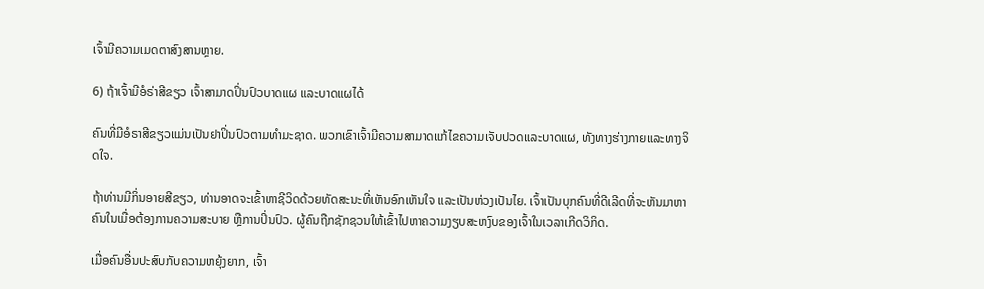ເຈົ້າມີຄວາມເມດຕາສົງສານຫຼາຍ.

6) ຖ້າເຈົ້າມີອໍຣ່າສີຂຽວ ເຈົ້າສາມາດປິ່ນປົວບາດແຜ ແລະບາດແຜໄດ້

ຄົນທີ່ມີອໍຣາສີຂຽວແມ່ນເປັນຢາປິ່ນປົວຕາມທຳມະຊາດ. ພວກເຂົາເຈົ້າມີຄວາມສາມາດແກ້ໄຂຄວາມເຈັບປວດແລະບາດແຜ, ທັງທາງຮ່າງກາຍແລະທາງຈິດໃຈ.

ຖ້າທ່ານມີກິ່ນອາຍສີຂຽວ, ທ່ານອາດຈະເຂົ້າຫາຊີວິດດ້ວຍທັດສະນະທີ່ເຫັນອົກເຫັນໃຈ ແລະເປັນຫ່ວງເປັນໄຍ. ເຈົ້າເປັນບຸກຄົນທີ່ດີເລີດທີ່ຈະຫັນມາຫາຄົນໃນເມື່ອຕ້ອງການຄວາມສະບາຍ ຫຼືການປິ່ນປົວ. ຜູ້ຄົນຖືກຊັກຊວນໃຫ້ເຂົ້າໄປຫາຄວາມງຽບສະຫງົບຂອງເຈົ້າໃນເວລາເກີດວິກິດ.

ເມື່ອຄົນອື່ນປະສົບກັບຄວາມຫຍຸ້ງຍາກ, ເຈົ້າ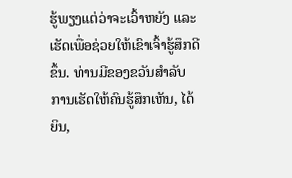ຮູ້ພຽງແຕ່ວ່າຈະເວົ້າຫຍັງ ແລະເຮັດເພື່ອຊ່ວຍໃຫ້ເຂົາເຈົ້າຮູ້ສຶກດີຂຶ້ນ. ທ່ານມີຂອງຂວັນສໍາລັບການເຮັດໃຫ້ຄົນຮູ້ສຶກເຫັນ, ໄດ້ຍິນ,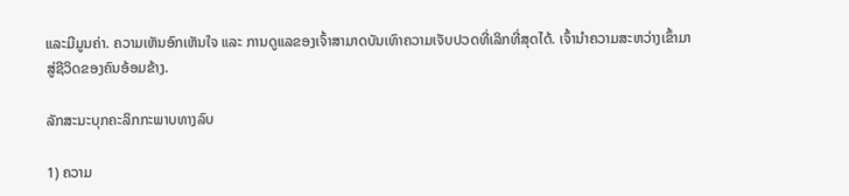ແລະມີມູນຄ່າ. ຄວາມເຫັນອົກເຫັນໃຈ ແລະ ການດູແລຂອງເຈົ້າສາມາດບັນເທົາຄວາມເຈັບປວດທີ່ເລິກທີ່ສຸດໄດ້. ເຈົ້ານຳຄວາມສະຫວ່າງເຂົ້າມາສູ່ຊີວິດຂອງຄົນອ້ອມຂ້າງ.

ລັກສະນະບຸກຄະລິກກະພາບທາງລົບ

1) ຄວາມ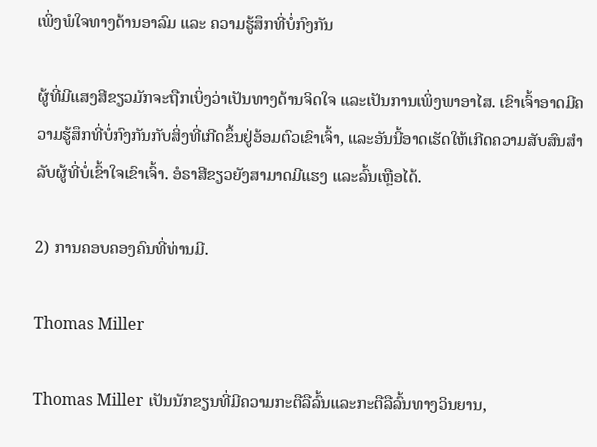ເພິ່ງພໍໃຈທາງດ້ານອາລົມ ແລະ ຄວາມຮູ້ສຶກທີ່ບໍ່ກົງກັນ

ຜູ້ທີ່ມີແສງສີຂຽວມັກຈະຖືກເບິ່ງວ່າເປັນທາງດ້ານຈິດໃຈ ແລະເປັນການເພິ່ງພາອາໄສ. ເຂົາເຈົ້າອາດມີຄວາມຮູ້ສຶກທີ່ບໍ່ກົງກັນກັບສິ່ງທີ່ເກີດຂຶ້ນຢູ່ອ້ອມຕົວເຂົາເຈົ້າ, ແລະອັນນີ້ອາດເຮັດໃຫ້ເກີດຄວາມສັບສົນສໍາລັບຜູ້ທີ່ບໍ່ເຂົ້າໃຈເຂົາເຈົ້າ. ອໍຣາສີຂຽວຍັງສາມາດມີແຮງ ແລະລົ້ນເຫຼືອໄດ້.

2) ການຄອບຄອງຄົນທີ່ທ່ານມີ.

Thomas Miller

Thomas Miller ເປັນນັກຂຽນທີ່ມີຄວາມກະຕືລືລົ້ນແລະກະຕືລືລົ້ນທາງວິນຍານ,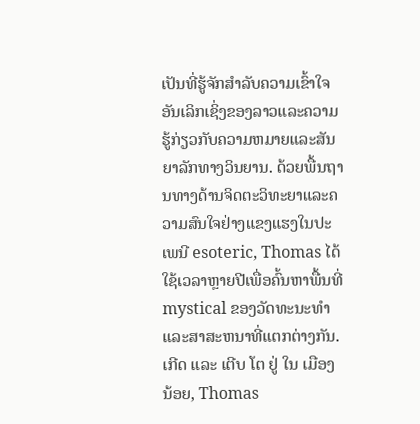ເປັນທີ່ຮູ້ຈັກສໍາລັບຄວາມເຂົ້າໃຈອັນເລິກເຊິ່ງຂອງລາວແລະຄວາມຮູ້ກ່ຽວກັບຄວາມຫມາຍແລະສັນຍາລັກທາງວິນຍານ. ດ້ວຍພື້ນຖານທາງດ້ານຈິດຕະວິທະຍາແລະຄວາມສົນໃຈຢ່າງແຂງແຮງໃນປະເພນີ esoteric, Thomas ໄດ້ໃຊ້ເວລາຫຼາຍປີເພື່ອຄົ້ນຫາພື້ນທີ່ mystical ຂອງວັດທະນະທໍາແລະສາສະຫນາທີ່ແຕກຕ່າງກັນ.ເກີດ ແລະ ເຕີບ ໂຕ ຢູ່ ໃນ ເມືອງ ນ້ອຍ, Thomas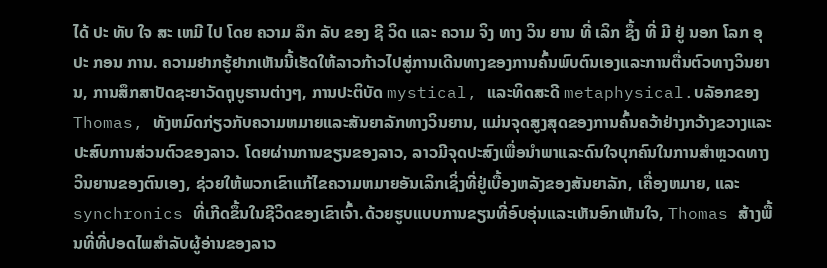ໄດ້ ປະ ທັບ ໃຈ ສະ ເຫມີ ໄປ ໂດຍ ຄວາມ ລຶກ ລັບ ຂອງ ຊີ ວິດ ແລະ ຄວາມ ຈິງ ທາງ ວິນ ຍານ ທີ່ ເລິກ ຊຶ້ງ ທີ່ ມີ ຢູ່ ນອກ ໂລກ ອຸ ປະ ກອນ ການ. ຄວາມຢາກຮູ້ຢາກເຫັນນີ້ເຮັດໃຫ້ລາວກ້າວໄປສູ່ການເດີນທາງຂອງການຄົ້ນພົບຕົນເອງແລະການຕື່ນຕົວທາງວິນຍານ, ການສຶກສາປັດຊະຍາວັດຖຸບູຮານຕ່າງໆ, ການປະຕິບັດ mystical, ແລະທິດສະດີ metaphysical.ບລັອກຂອງ Thomas, ທັງຫມົດກ່ຽວກັບຄວາມຫມາຍແລະສັນຍາລັກທາງວິນຍານ, ແມ່ນຈຸດສູງສຸດຂອງການຄົ້ນຄວ້າຢ່າງກວ້າງຂວາງແລະປະສົບການສ່ວນຕົວຂອງລາວ. ໂດຍຜ່ານການຂຽນຂອງລາວ, ລາວມີຈຸດປະສົງເພື່ອນໍາພາແລະດົນໃຈບຸກຄົນໃນການສໍາຫຼວດທາງວິນຍານຂອງຕົນເອງ, ຊ່ວຍໃຫ້ພວກເຂົາແກ້ໄຂຄວາມຫມາຍອັນເລິກເຊິ່ງທີ່ຢູ່ເບື້ອງຫລັງຂອງສັນຍາລັກ, ເຄື່ອງຫມາຍ, ແລະ synchronics ທີ່ເກີດຂຶ້ນໃນຊີວິດຂອງເຂົາເຈົ້າ.ດ້ວຍຮູບແບບການຂຽນທີ່ອົບອຸ່ນແລະເຫັນອົກເຫັນໃຈ, Thomas ສ້າງພື້ນທີ່ທີ່ປອດໄພສໍາລັບຜູ້ອ່ານຂອງລາວ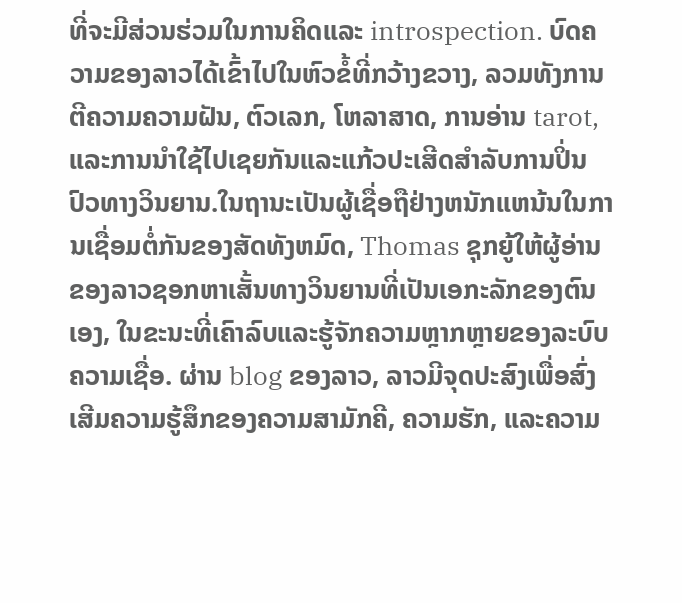ທີ່ຈະມີສ່ວນຮ່ວມໃນການຄິດແລະ introspection. ບົດຄວາມຂອງລາວໄດ້ເຂົ້າໄປໃນຫົວຂໍ້ທີ່ກວ້າງຂວາງ, ລວມທັງການຕີຄວາມຄວາມຝັນ, ຕົວເລກ, ໂຫລາສາດ, ການອ່ານ tarot, ແລະການນໍາໃຊ້ໄປເຊຍກັນແລະແກ້ວປະເສີດສໍາລັບການປິ່ນປົວທາງວິນຍານ.ໃນຖານະເປັນຜູ້ເຊື່ອຖືຢ່າງຫນັກແຫນ້ນໃນການເຊື່ອມຕໍ່ກັນຂອງສັດທັງຫມົດ, Thomas ຊຸກຍູ້ໃຫ້ຜູ້ອ່ານຂອງລາວຊອກຫາເສັ້ນທາງວິນຍານທີ່ເປັນເອກະລັກຂອງຕົນເອງ, ໃນຂະນະທີ່ເຄົາລົບແລະຮູ້ຈັກຄວາມຫຼາກຫຼາຍຂອງລະບົບຄວາມເຊື່ອ. ຜ່ານ blog ຂອງລາວ, ລາວມີຈຸດປະສົງເພື່ອສົ່ງເສີມຄວາມຮູ້ສຶກຂອງຄວາມສາມັກຄີ, ຄວາມຮັກ, ແລະຄວາມ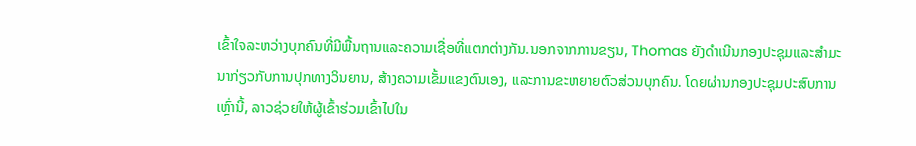ເຂົ້າໃຈລະຫວ່າງບຸກຄົນທີ່ມີພື້ນຖານແລະຄວາມເຊື່ອທີ່ແຕກຕ່າງກັນ.ນອກຈາກການຂຽນ, Thomas ຍັງດໍາເນີນກອງປະຊຸມແລະສໍາມະນາກ່ຽວກັບການປຸກທາງວິນຍານ, ສ້າງຄວາມເຂັ້ມແຂງຕົນເອງ, ແລະການຂະຫຍາຍຕົວສ່ວນບຸກຄົນ. ໂດຍຜ່ານກອງປະຊຸມປະສົບການເຫຼົ່ານີ້, ລາວຊ່ວຍໃຫ້ຜູ້ເຂົ້າຮ່ວມເຂົ້າໄປໃນ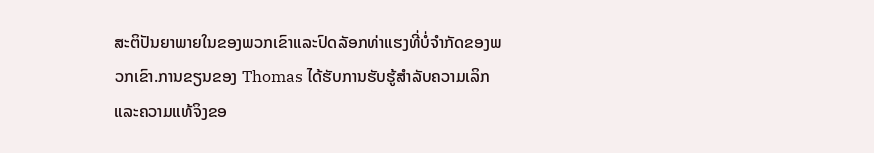ສະຕິປັນຍາພາຍໃນຂອງພວກເຂົາແລະປົດລັອກທ່າແຮງທີ່ບໍ່ຈໍາກັດຂອງພວກເຂົາ.ການຂຽນຂອງ Thomas ໄດ້ຮັບການຮັບຮູ້ສໍາລັບຄວາມເລິກແລະຄວາມແທ້ຈິງຂອ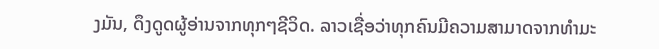ງມັນ, ດຶງດູດຜູ້ອ່ານຈາກທຸກໆຊີວິດ. ລາວເຊື່ອວ່າທຸກຄົນມີຄວາມສາມາດຈາກທໍາມະ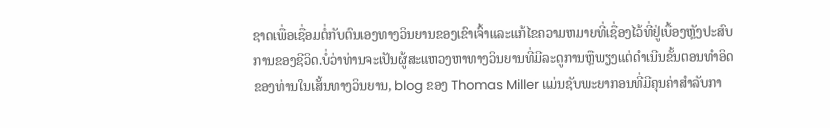ຊາດເພື່ອເຊື່ອມຕໍ່ກັບຕົນເອງທາງວິນຍານຂອງເຂົາເຈົ້າແລະແກ້ໄຂຄວາມຫມາຍທີ່ເຊື່ອງໄວ້ທີ່ຢູ່ເບື້ອງຫຼັງປະສົບການຂອງຊີວິດ.ບໍ່ວ່າທ່ານຈະເປັນຜູ້ສະແຫວງຫາທາງວິນຍານທີ່ມີລະດູການຫຼືພຽງແຕ່ດໍາເນີນຂັ້ນຕອນທໍາອິດຂອງທ່ານໃນເສັ້ນທາງວິນຍານ, blog ຂອງ Thomas Miller ແມ່ນຊັບພະຍາກອນທີ່ມີຄຸນຄ່າສໍາລັບກາ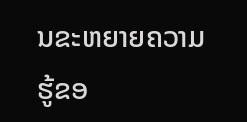ນຂະຫຍາຍຄວາມຮູ້ຂອ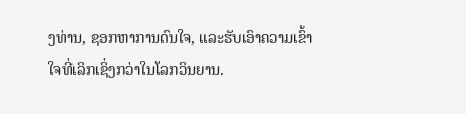ງທ່ານ, ຊອກຫາການດົນໃຈ, ແລະຮັບເອົາຄວາມເຂົ້າໃຈທີ່ເລິກເຊິ່ງກວ່າໃນໂລກວິນຍານ.